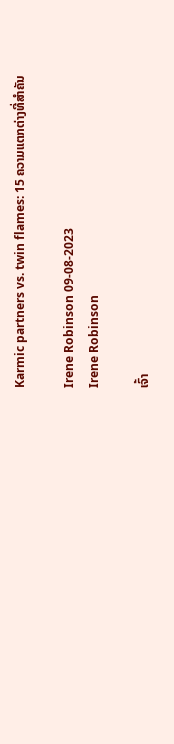Karmic partners vs. twin flames: 15 ຄວາມແຕກຕ່າງທີ່ສໍາຄັນ

Irene Robinson 09-08-2023
Irene Robinson

ເຈົ້າ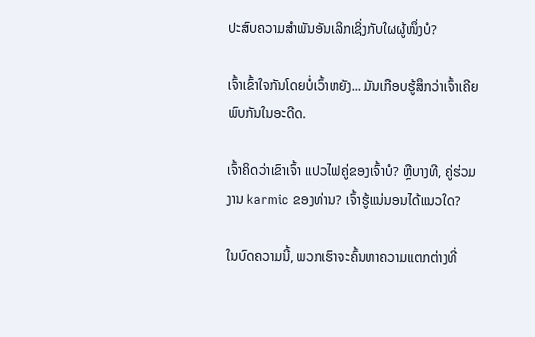ປະສົບຄວາມສຳພັນອັນເລິກເຊິ່ງກັບໃຜຜູ້ໜຶ່ງບໍ?

ເຈົ້າເຂົ້າໃຈກັນໂດຍບໍ່ເວົ້າຫຍັງ... ມັນເກືອບຮູ້ສຶກວ່າເຈົ້າເຄີຍພົບກັນໃນອະດີດ.

ເຈົ້າຄິດວ່າເຂົາເຈົ້າ ແປວໄຟຄູ່ຂອງເຈົ້າບໍ? ຫຼືບາງທີ, ຄູ່ຮ່ວມງານ karmic ຂອງທ່ານ? ເຈົ້າຮູ້ແນ່ນອນໄດ້ແນວໃດ?

ໃນບົດຄວາມນີ້, ພວກເຮົາຈະຄົ້ນຫາຄວາມແຕກຕ່າງທີ່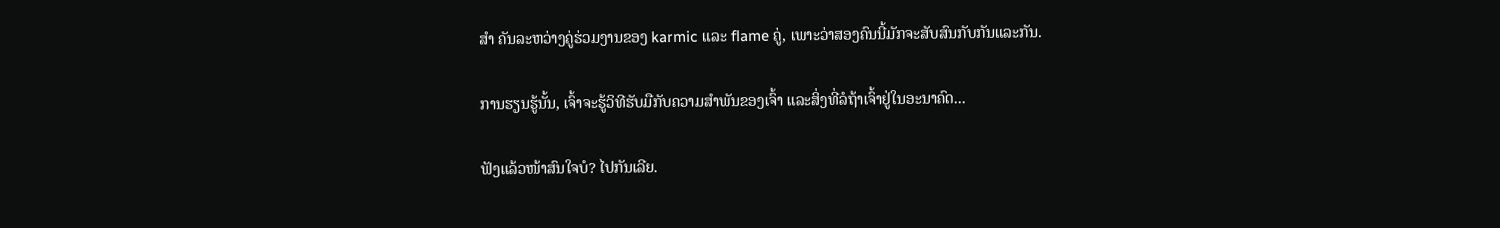ສຳ ຄັນລະຫວ່າງຄູ່ຮ່ວມງານຂອງ karmic ແລະ flame ຄູ່, ເພາະວ່າສອງຄົນນີ້ມັກຈະສັບສົນກັບກັນແລະກັນ.

ການຮຽນຮູ້ນັ້ນ, ເຈົ້າຈະຮູ້ວິທີຮັບມືກັບຄວາມສຳພັນຂອງເຈົ້າ ແລະສິ່ງທີ່ລໍຖ້າເຈົ້າຢູ່ໃນອະນາຄົດ...

ຟັງແລ້ວໜ້າສົນໃຈບໍ? ໄປກັນເລີຍ.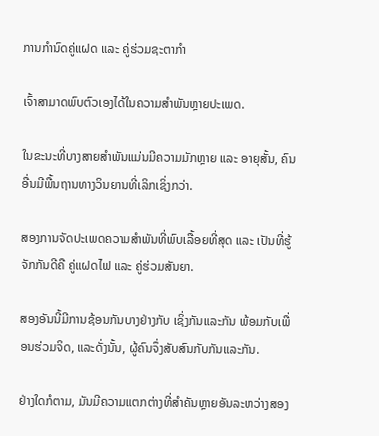ການກຳນົດຄູ່ແຝດ ແລະ ຄູ່ຮ່ວມຊະຕາກຳ

ເຈົ້າສາມາດພົບຕົວເອງໄດ້ໃນຄວາມສຳພັນຫຼາຍປະເພດ.

ໃນຂະນະທີ່ບາງສາຍສຳພັນແມ່ນມີຄວາມມັກຫຼາຍ ແລະ ອາຍຸສັ້ນ, ຄົນອື່ນມີພື້ນຖານທາງວິນຍານທີ່ເລິກເຊິ່ງກວ່າ.

ສອງການຈັດປະເພດຄວາມສຳພັນທີ່ພົບເລື້ອຍທີ່ສຸດ ແລະ ເປັນທີ່ຮູ້ຈັກກັນດີຄື ຄູ່ແຝດໄຟ ແລະ ຄູ່ຮ່ວມສັນຍາ.

ສອງອັນນີ້ມີການຊ້ອນກັນບາງຢ່າງກັບ ເຊິ່ງກັນແລະກັນ ພ້ອມກັບເພື່ອນຮ່ວມຈິດ, ແລະດັ່ງນັ້ນ, ຜູ້ຄົນຈຶ່ງສັບສົນກັບກັນແລະກັນ.

ຢ່າງໃດກໍຕາມ, ມັນມີຄວາມແຕກຕ່າງທີ່ສຳຄັນຫຼາຍອັນລະຫວ່າງສອງ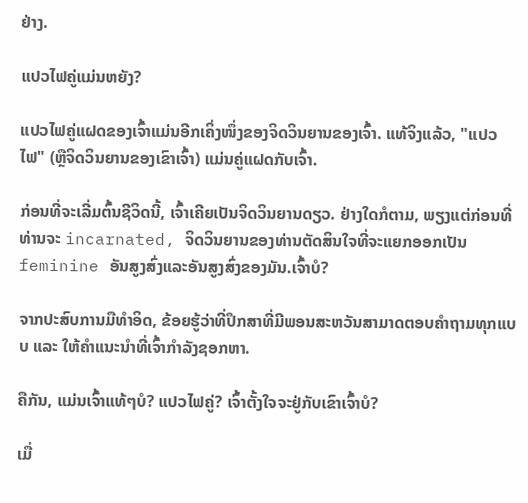ຢ່າງ.

ແປວໄຟຄູ່ແມ່ນຫຍັງ?

ແປວໄຟຄູ່ແຝດຂອງເຈົ້າແມ່ນອີກເຄິ່ງໜຶ່ງຂອງຈິດວິນຍານຂອງເຈົ້າ. ແທ້ຈິງແລ້ວ, "ແປວໄຟ" (ຫຼືຈິດວິນຍານຂອງເຂົາເຈົ້າ) ແມ່ນຄູ່ແຝດກັບເຈົ້າ.

ກ່ອນທີ່ຈະເລີ່ມຕົ້ນຊີວິດນີ້, ເຈົ້າເຄີຍເປັນຈິດວິນຍານດຽວ. ຢ່າງໃດກໍຕາມ, ພຽງແຕ່ກ່ອນທີ່ທ່ານຈະ incarnated, ຈິດວິນຍານຂອງທ່ານຕັດສິນໃຈທີ່ຈະແຍກອອກເປັນ feminine ອັນສູງສົ່ງແລະອັນສູງສົ່ງຂອງມັນ.ເຈົ້າບໍ?

ຈາກປະສົບການມືທຳອິດ, ຂ້ອຍຮູ້ວ່າທີ່ປຶກສາທີ່ມີພອນສະຫວັນສາມາດຕອບຄຳຖາມທຸກແບບ ແລະ ໃຫ້ຄຳແນະນຳທີ່ເຈົ້າກຳລັງຊອກຫາ.

ຄືກັນ, ແມ່ນເຈົ້າແທ້ໆບໍ? ແປວໄຟຄູ່? ເຈົ້າຕັ້ງໃຈຈະຢູ່ກັບເຂົາເຈົ້າບໍ?

ເມື່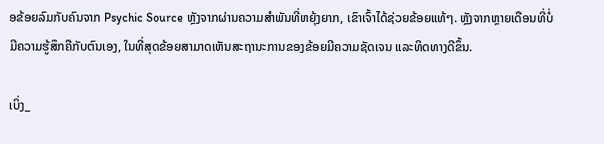ອຂ້ອຍລົມກັບຄົນຈາກ Psychic Source ຫຼັງຈາກຜ່ານຄວາມສຳພັນທີ່ຫຍຸ້ງຍາກ, ເຂົາເຈົ້າໄດ້ຊ່ວຍຂ້ອຍແທ້ໆ. ຫຼັງຈາກຫຼາຍເດືອນທີ່ບໍ່ມີຄວາມຮູ້ສຶກຄືກັບຕົນເອງ, ໃນທີ່ສຸດຂ້ອຍສາມາດເຫັນສະຖານະການຂອງຂ້ອຍມີຄວາມຊັດເຈນ ແລະທິດທາງດີຂຶ້ນ.

ເບິ່ງ_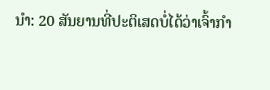ນຳ: 20 ສັນຍານທີ່ປະຕິເສດບໍ່ໄດ້ວ່າເຈົ້າກໍາ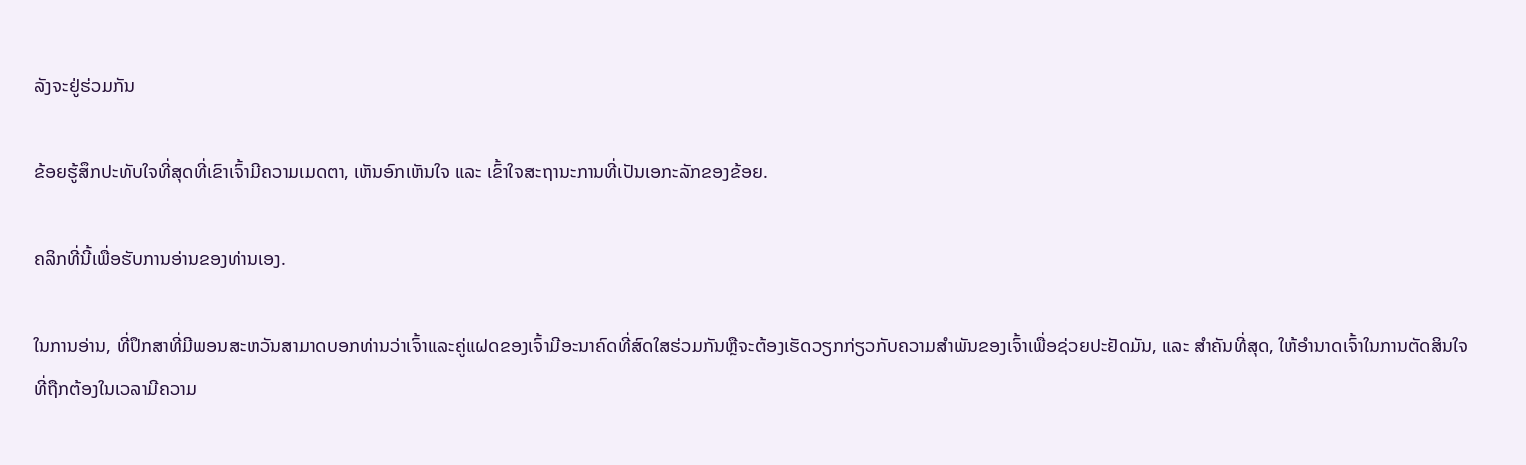ລັງຈະຢູ່ຮ່ວມກັນ

ຂ້ອຍຮູ້ສຶກປະທັບໃຈທີ່ສຸດທີ່ເຂົາເຈົ້າມີຄວາມເມດຕາ, ເຫັນອົກເຫັນໃຈ ແລະ ເຂົ້າໃຈສະຖານະການທີ່ເປັນເອກະລັກຂອງຂ້ອຍ.

ຄລິກທີ່ນີ້ເພື່ອຮັບການອ່ານຂອງທ່ານເອງ.

ໃນການອ່ານ, ທີ່ປຶກສາທີ່ມີພອນສະຫວັນສາມາດບອກທ່ານວ່າເຈົ້າແລະຄູ່ແຝດຂອງເຈົ້າມີອະນາຄົດທີ່ສົດໃສຮ່ວມກັນຫຼືຈະຕ້ອງເຮັດວຽກກ່ຽວກັບຄວາມສໍາພັນຂອງເຈົ້າເພື່ອຊ່ວຍປະຢັດມັນ, ແລະ ສຳຄັນທີ່ສຸດ, ໃຫ້ອຳນາດເຈົ້າໃນການຕັດສິນໃຈທີ່ຖືກຕ້ອງໃນເວລາມີຄວາມ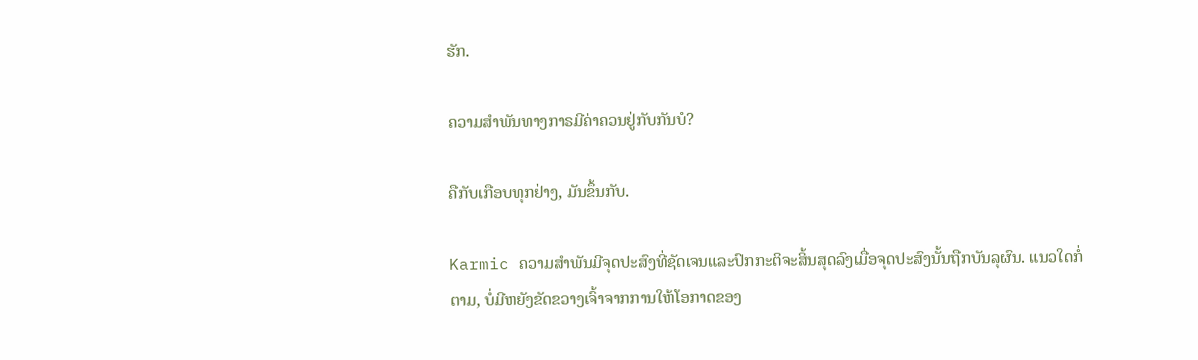ຮັກ.

ຄວາມສຳພັນທາງກາຣມີຄ່າຄວນຢູ່ກັບກັນບໍ?

ຄືກັບເກືອບທຸກຢ່າງ, ມັນຂຶ້ນກັບ.

Karmic ຄວາມສໍາພັນມີຈຸດປະສົງທີ່ຊັດເຈນແລະປົກກະຕິຈະສິ້ນສຸດລົງເມື່ອຈຸດປະສົງນັ້ນຖືກບັນລຸຜົນ. ແນວໃດກໍ່ຕາມ, ບໍ່ມີຫຍັງຂັດຂວາງເຈົ້າຈາກການໃຫ້ໂອກາດຂອງ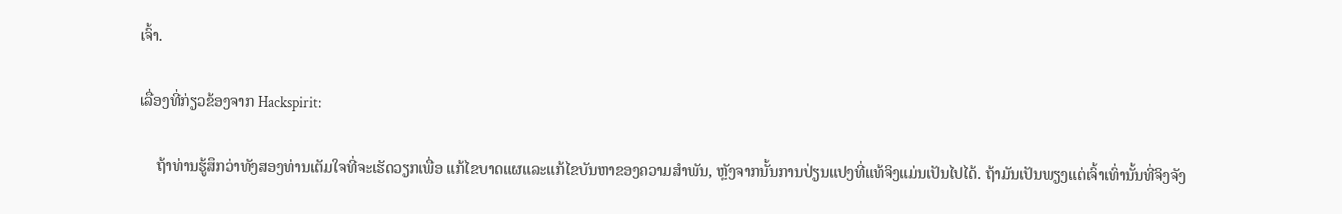ເຈົ້າ.

ເລື່ອງທີ່ກ່ຽວຂ້ອງຈາກ Hackspirit:

    ຖ້າທ່ານຮູ້ສຶກວ່າທັງສອງທ່ານເຕັມໃຈທີ່ຈະເຮັດວຽກເພື່ອ ແກ້ໄຂບາດແຜແລະແກ້ໄຂບັນຫາຂອງຄວາມສໍາພັນ, ຫຼັງຈາກນັ້ນການປ່ຽນແປງທີ່ແທ້ຈິງແມ່ນເປັນໄປໄດ້. ຖ້າມັນເປັນພຽງແຕ່ເຈົ້າເທົ່ານັ້ນທີ່ຈິງຈັງ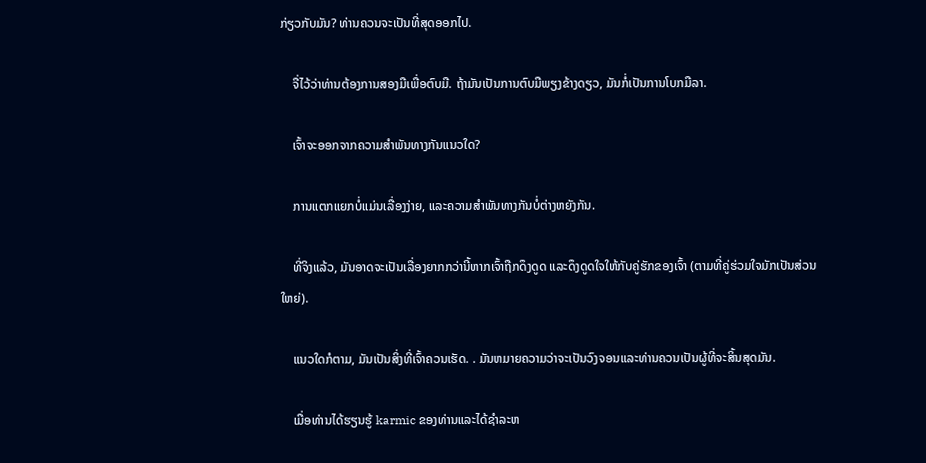ກ່ຽວກັບມັນ? ທ່ານຄວນຈະເປັນທີ່ສຸດອອກໄປ.

    ຈື່ໄວ້ວ່າທ່ານຕ້ອງການສອງມືເພື່ອຕົບມື. ຖ້າມັນເປັນການຕົບມືພຽງຂ້າງດຽວ, ມັນກໍ່ເປັນການໂບກມືລາ.

    ເຈົ້າຈະອອກຈາກຄວາມສຳພັນທາງກັນແນວໃດ?

    ການແຕກແຍກບໍ່ແມ່ນເລື່ອງງ່າຍ, ແລະຄວາມສຳພັນທາງກັນບໍ່ຕ່າງຫຍັງກັນ.

    ທີ່ຈິງແລ້ວ, ມັນອາດຈະເປັນເລື່ອງຍາກກວ່ານີ້ຫາກເຈົ້າຖືກດຶງດູດ ແລະດຶງດູດໃຈໃຫ້ກັບຄູ່ຮັກຂອງເຈົ້າ (ຕາມທີ່ຄູ່ຮ່ວມໃຈມັກເປັນສ່ວນໃຫຍ່).

    ແນວໃດກໍຕາມ, ມັນເປັນສິ່ງທີ່ເຈົ້າຄວນເຮັດ. . ມັນຫມາຍຄວາມວ່າຈະເປັນວົງຈອນແລະທ່ານຄວນເປັນຜູ້ທີ່ຈະສິ້ນສຸດມັນ.

    ເມື່ອທ່ານໄດ້ຮຽນຮູ້ karmic ຂອງທ່ານແລະໄດ້ຊໍາລະຫ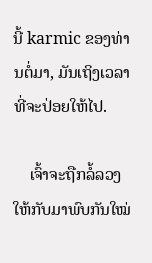ນີ້ karmic ຂອງທ່ານຕໍ່ມາ, ມັນເຖິງເວລາທີ່ຈະປ່ອຍໃຫ້ໄປ.

    ເຈົ້າຈະຖືກລໍ້ລວງໃຫ້ກັບມາພົບກັນໃໝ່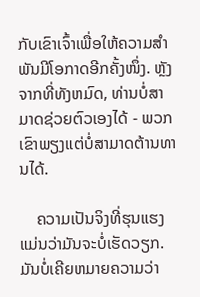ກັບເຂົາເຈົ້າເພື່ອໃຫ້ຄວາມສຳພັນມີໂອກາດອີກຄັ້ງໜຶ່ງ. ຫຼັງຈາກທີ່ທັງຫມົດ, ທ່ານບໍ່ສາມາດຊ່ວຍຕົວເອງໄດ້ - ພວກເຂົາພຽງແຕ່ບໍ່ສາມາດຕ້ານທານໄດ້.

    ຄວາມເປັນຈິງທີ່ຮຸນແຮງແມ່ນວ່າມັນຈະບໍ່ເຮັດວຽກ. ມັນບໍ່ເຄີຍຫມາຍຄວາມວ່າ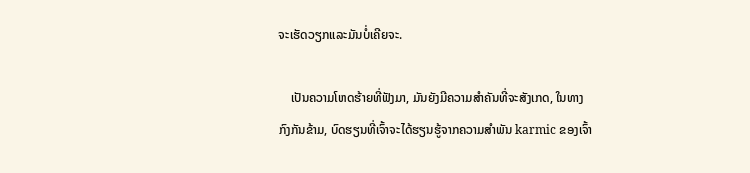ຈະເຮັດວຽກແລະມັນບໍ່ເຄີຍຈະ.

    ເປັນຄວາມໂຫດຮ້າຍທີ່ຟັງມາ, ມັນຍັງມີຄວາມສໍາຄັນທີ່ຈະສັງເກດ, ໃນທາງກົງກັນຂ້າມ, ບົດຮຽນທີ່ເຈົ້າຈະໄດ້ຮຽນຮູ້ຈາກຄວາມສໍາພັນ karmic ຂອງເຈົ້າ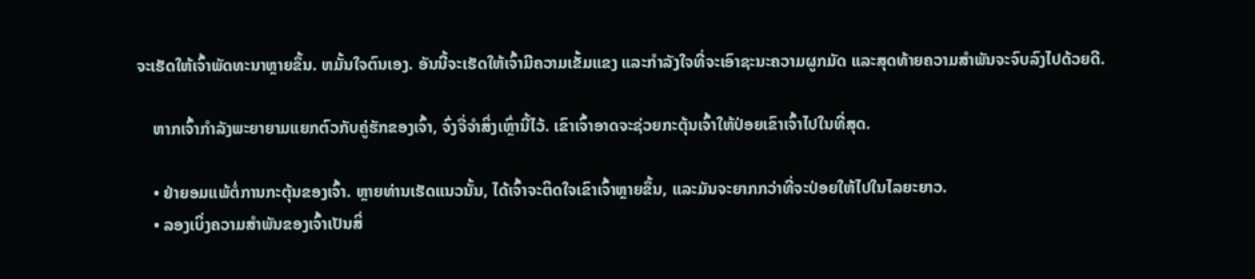ຈະເຮັດໃຫ້ເຈົ້າພັດທະນາຫຼາຍຂຶ້ນ. ຫມັ້ນໃຈຕົນເອງ. ອັນນີ້ຈະເຮັດໃຫ້ເຈົ້າມີຄວາມເຂັ້ມແຂງ ແລະກຳລັງໃຈທີ່ຈະເອົາຊະນະຄວາມຜູກມັດ ແລະສຸດທ້າຍຄວາມສຳພັນຈະຈົບລົງໄປດ້ວຍດີ.

    ຫາກເຈົ້າກຳລັງພະຍາຍາມແຍກຕົວກັບຄູ່ຮັກຂອງເຈົ້າ, ຈົ່ງຈື່ຈຳສິ່ງເຫຼົ່ານີ້ໄວ້. ເຂົາເຈົ້າອາດຈະຊ່ວຍກະຕຸ້ນເຈົ້າໃຫ້ປ່ອຍເຂົາເຈົ້າໄປໃນທີ່ສຸດ.

    • ຢ່າຍອມແພ້ຕໍ່ການກະຕຸ້ນຂອງເຈົ້າ. ຫຼາຍທ່ານເຮັດແນວນັ້ນ, ໄດ້ເຈົ້າຈະຕິດໃຈເຂົາເຈົ້າຫຼາຍຂຶ້ນ, ແລະມັນຈະຍາກກວ່າທີ່ຈະປ່ອຍໃຫ້ໄປໃນໄລຍະຍາວ.
    • ລອງເບິ່ງຄວາມສຳພັນຂອງເຈົ້າເປັນສິ່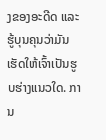ງຂອງອະດີດ ແລະຮູ້ບຸນຄຸນວ່າມັນເຮັດໃຫ້ເຈົ້າເປັນຮູບຮ່າງແນວໃດ. ການ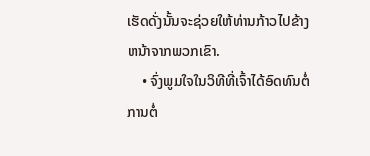ເຮັດດັ່ງນັ້ນຈະຊ່ວຍໃຫ້ທ່ານກ້າວໄປຂ້າງຫນ້າຈາກພວກເຂົາ.
    • ຈົ່ງພູມໃຈໃນວິທີທີ່ເຈົ້າໄດ້ອົດທົນຕໍ່ການຕໍ່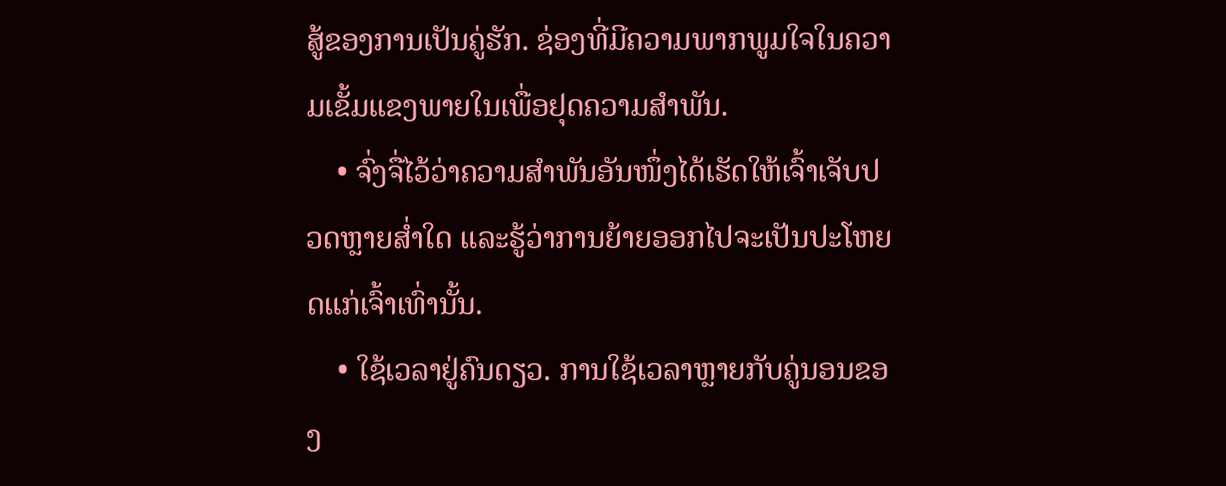ສູ້ຂອງການເປັນຄູ່ຮັກ. ຊ່ອງທີ່ມີຄວາມພາກພູມໃຈໃນຄວາມເຂັ້ມແຂງພາຍໃນເພື່ອຢຸດຄວາມສໍາພັນ.
    • ຈົ່ງຈື່ໄວ້ວ່າຄວາມສຳພັນອັນໜຶ່ງໄດ້ເຮັດໃຫ້ເຈົ້າເຈັບປວດຫຼາຍສໍ່າໃດ ແລະຮູ້ວ່າການຍ້າຍອອກໄປຈະເປັນປະໂຫຍດແກ່ເຈົ້າເທົ່ານັ້ນ.
    • ໃຊ້ເວລາຢູ່ຄົນດຽວ. ການໃຊ້ເວລາຫຼາຍກັບຄູ່ນອນຂອງ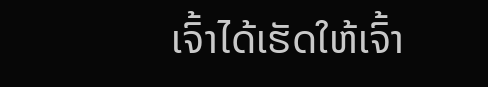ເຈົ້າໄດ້ເຮັດໃຫ້ເຈົ້າ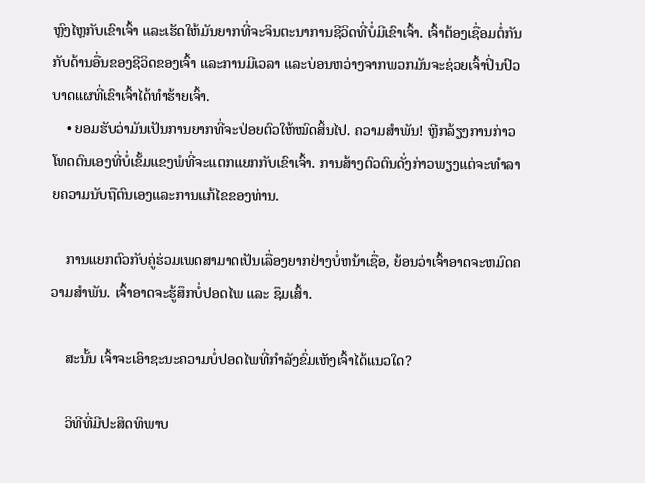ຫຼົງໄຫຼກັບເຂົາເຈົ້າ ແລະເຮັດໃຫ້ມັນຍາກທີ່ຈະຈິນຕະນາການຊີວິດທີ່ບໍ່ມີເຂົາເຈົ້າ. ເຈົ້າຕ້ອງເຊື່ອມຕໍ່ກັນກັບດ້ານອື່ນຂອງຊີວິດຂອງເຈົ້າ ແລະການມີເວລາ ແລະບ່ອນຫວ່າງຈາກພວກມັນຈະຊ່ວຍເຈົ້າປິ່ນປົວບາດແຜທີ່ເຂົາເຈົ້າໄດ້ທຳຮ້າຍເຈົ້າ.
    • ຍອມຮັບວ່າມັນເປັນການຍາກທີ່ຈະປ່ອຍຕົວໃຫ້ໝົດສິ້ນໄປ. ຄວາມສຳພັນ! ຫຼີກລ້ຽງການກ່າວໂທດຕົນເອງທີ່ບໍ່ເຂັ້ມແຂງພໍທີ່ຈະແຕກແຍກກັບເຂົາເຈົ້າ. ການສ້າງຕົວຕົນດັ່ງກ່າວພຽງແຕ່ຈະທໍາລາຍຄວາມນັບຖືຕົນເອງແລະການແກ້ໄຂຂອງທ່ານ.

    ການແຍກຕົວກັບຄູ່ຮ່ວມເພດສາມາດເປັນເລື່ອງຍາກຢ່າງບໍ່ຫນ້າເຊື່ອ, ຍ້ອນວ່າເຈົ້າອາດຈະຫມົດຄວາມສໍາພັນ. ເຈົ້າອາດຈະຮູ້ສຶກບໍ່ປອດໄພ ແລະ ຊຶມເສົ້າ.

    ສະນັ້ນ ເຈົ້າຈະເອົາຊະນະຄວາມບໍ່ປອດໄພທີ່ກຳລັງຂົ່ມເຫັງເຈົ້າໄດ້ແນວໃດ?

    ວິທີທີ່ມີປະສິດທິພາບ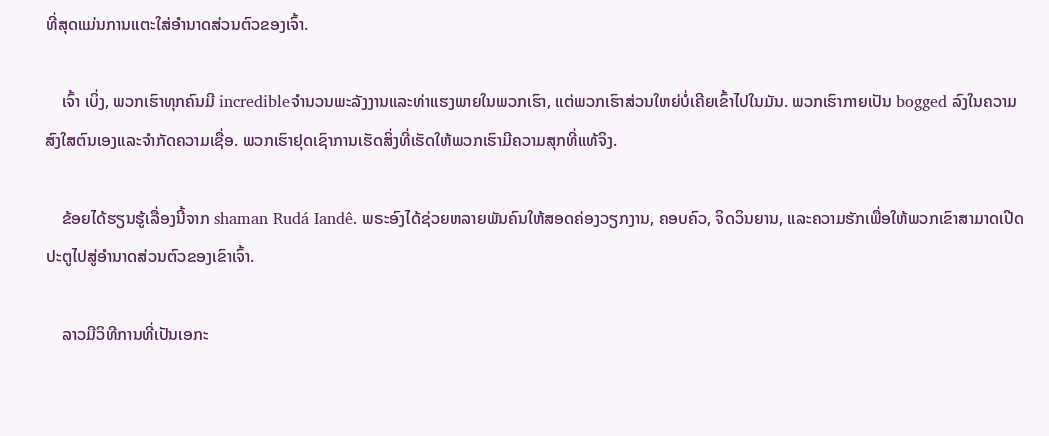ທີ່ສຸດແມ່ນການແຕະໃສ່ອຳນາດສ່ວນຕົວຂອງເຈົ້າ.

    ເຈົ້າ ເບິ່ງ, ພວກເຮົາທຸກຄົນມີ incredibleຈໍານວນພະລັງງານແລະທ່າແຮງພາຍໃນພວກເຮົາ, ແຕ່ພວກເຮົາສ່ວນໃຫຍ່ບໍ່ເຄີຍເຂົ້າໄປໃນມັນ. ພວກເຮົາກາຍເປັນ bogged ລົງໃນຄວາມສົງໃສຕົນເອງແລະຈໍາກັດຄວາມເຊື່ອ. ພວກເຮົາຢຸດເຊົາການເຮັດສິ່ງທີ່ເຮັດໃຫ້ພວກເຮົາມີຄວາມສຸກທີ່ແທ້ຈິງ.

    ຂ້ອຍໄດ້ຮຽນຮູ້ເລື່ອງນີ້ຈາກ shaman Rudá Iandê. ພຣະອົງໄດ້ຊ່ວຍຫລາຍພັນຄົນໃຫ້ສອດຄ່ອງວຽກງານ, ຄອບຄົວ, ຈິດວິນຍານ, ແລະຄວາມຮັກເພື່ອໃຫ້ພວກເຂົາສາມາດເປີດປະຕູໄປສູ່ອໍານາດສ່ວນຕົວຂອງເຂົາເຈົ້າ.

    ລາວມີວິທີການທີ່ເປັນເອກະ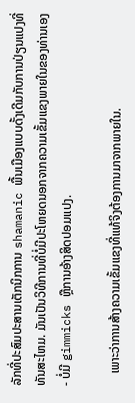ລັກທີ່ປະສົມປະສານເຕັກນິກການ shamanic ພື້ນເມືອງແບບດັ້ງເດີມກັບການປ່ຽນແປງທີ່ທັນສະໄຫມ. ມັນເປັນວິທີການທີ່ບໍ່ມີປະໂຫຍດນອກຈາກຄວາມເຂັ້ມແຂງພາຍໃນຂອງທ່ານເອງ - ບໍ່ມີ gimmicks ຫຼືການອ້າງສິດປອມແປງ.

    ເພາະວ່າການສ້າງຄວາມເຂັ້ມແຂງທີ່ແທ້ຈິງຕ້ອງການມາຈາກພາຍໃນ.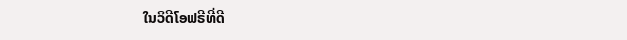ໃນວິດີໂອຟຣີທີ່ດີ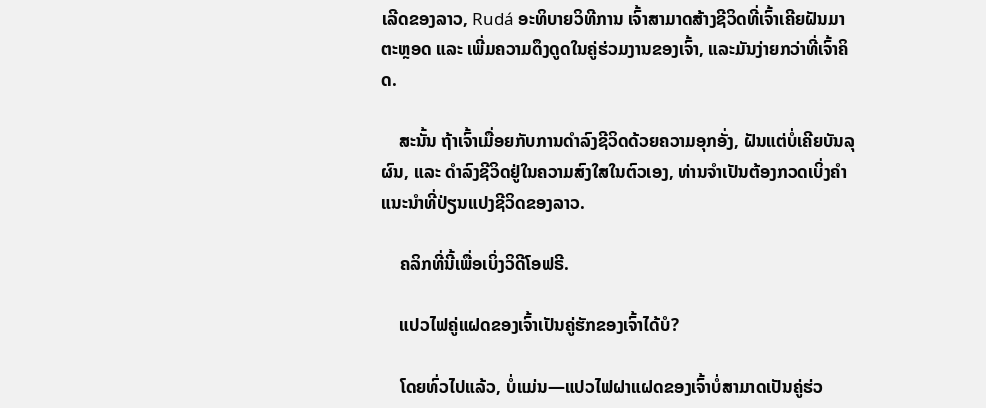ເລີດຂອງລາວ, Rudá ອະທິບາຍວິທີການ ເຈົ້າສາມາດສ້າງຊີວິດທີ່ເຈົ້າເຄີຍຝັນມາຕະຫຼອດ ແລະ ເພີ່ມຄວາມດຶງດູດໃນຄູ່ຮ່ວມງານຂອງເຈົ້າ, ແລະມັນງ່າຍກວ່າທີ່ເຈົ້າຄິດ.

    ສະນັ້ນ ຖ້າເຈົ້າເມື່ອຍກັບການດຳລົງຊີວິດດ້ວຍຄວາມອຸກອັ່ງ, ຝັນແຕ່ບໍ່ເຄີຍບັນລຸຜົນ, ແລະ ດໍາລົງຊີວິດຢູ່ໃນຄວາມສົງໃສໃນຕົວເອງ, ທ່ານຈໍາເປັນຕ້ອງກວດເບິ່ງຄໍາແນະນໍາທີ່ປ່ຽນແປງຊີວິດຂອງລາວ.

    ຄລິກທີ່ນີ້ເພື່ອເບິ່ງວິດີໂອຟຣີ.

    ແປວໄຟຄູ່ແຝດຂອງເຈົ້າເປັນຄູ່ຮັກຂອງເຈົ້າໄດ້ບໍ?

    ໂດຍທົ່ວໄປແລ້ວ, ບໍ່ແມ່ນ—ແປວໄຟຝາແຝດຂອງເຈົ້າບໍ່ສາມາດເປັນຄູ່ຮ່ວ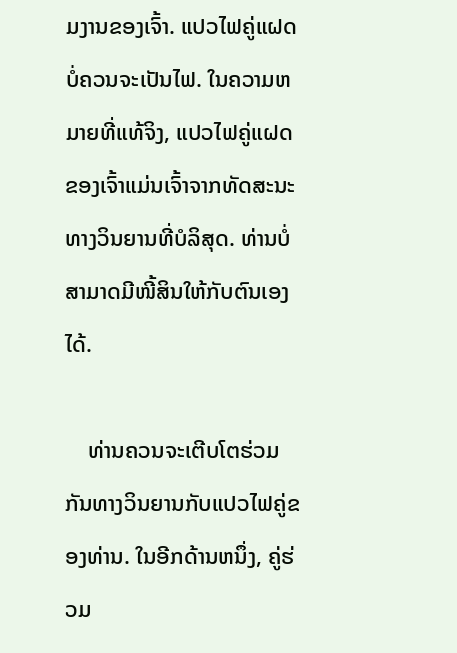ມງານຂອງເຈົ້າ. ແປວໄຟຄູ່ແຝດບໍ່ຄວນຈະເປັນໄຟ. ໃນຄວາມຫມາຍທີ່ແທ້ຈິງ, ແປວໄຟຄູ່ແຝດຂອງເຈົ້າແມ່ນເຈົ້າຈາກທັດສະນະທາງວິນຍານທີ່ບໍລິສຸດ. ທ່ານບໍ່ສາມາດມີໜີ້ສິນໃຫ້ກັບຕົນເອງໄດ້.

    ທ່ານຄວນຈະເຕີບໂຕຮ່ວມກັນທາງວິນຍານກັບແປວໄຟຄູ່ຂອງທ່ານ. ໃນອີກດ້ານຫນຶ່ງ, ຄູ່ຮ່ວມ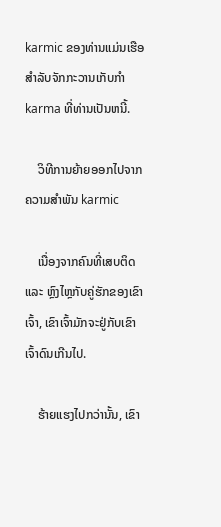karmic ຂອງທ່ານແມ່ນເຮືອສໍາລັບຈັກກະວານເກັບກໍາ karma ທີ່ທ່ານເປັນຫນີ້.

    ວິທີການຍ້າຍອອກໄປຈາກຄວາມສໍາພັນ karmic

    ເນື່ອງຈາກຄົນທີ່ເສບຕິດ ແລະ ຫຼົງໄຫຼກັບຄູ່ຮັກຂອງເຂົາເຈົ້າ, ເຂົາເຈົ້າມັກຈະຢູ່ກັບເຂົາເຈົ້າດົນເກີນໄປ.

    ຮ້າຍແຮງໄປກວ່ານັ້ນ, ເຂົາ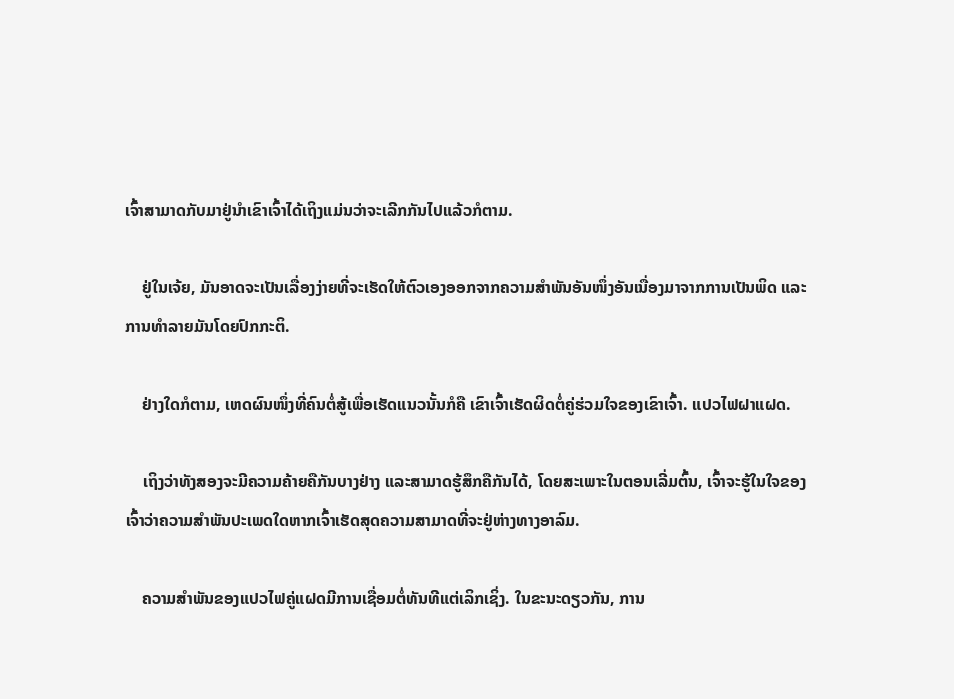ເຈົ້າສາມາດກັບມາຢູ່ນຳເຂົາເຈົ້າໄດ້ເຖິງແມ່ນວ່າຈະເລີກກັນໄປແລ້ວກໍຕາມ.

    ຢູ່ໃນເຈ້ຍ, ມັນອາດຈະເປັນເລື່ອງງ່າຍທີ່ຈະເຮັດໃຫ້ຕົວເອງອອກຈາກຄວາມສຳພັນອັນໜຶ່ງອັນເນື່ອງມາຈາກການເປັນພິດ ແລະ ການທຳລາຍມັນໂດຍປົກກະຕິ.

    ຢ່າງໃດກໍຕາມ, ເຫດຜົນໜຶ່ງທີ່ຄົນຕໍ່ສູ້ເພື່ອເຮັດແນວນັ້ນກໍຄື ເຂົາເຈົ້າເຮັດຜິດຕໍ່ຄູ່ຮ່ວມໃຈຂອງເຂົາເຈົ້າ. ແປວໄຟຝາແຝດ.

    ເຖິງວ່າທັງສອງຈະມີຄວາມຄ້າຍຄືກັນບາງຢ່າງ ແລະສາມາດຮູ້ສຶກຄືກັນໄດ້, ໂດຍສະເພາະໃນຕອນເລີ່ມຕົ້ນ, ເຈົ້າຈະຮູ້ໃນໃຈຂອງເຈົ້າວ່າຄວາມສໍາພັນປະເພດໃດຫາກເຈົ້າເຮັດສຸດຄວາມສາມາດທີ່ຈະຢູ່ຫ່າງທາງອາລົມ.

    ຄວາມສຳພັນຂອງແປວໄຟຄູ່ແຝດມີການເຊື່ອມຕໍ່ທັນທີແຕ່ເລິກເຊິ່ງ. ໃນຂະນະດຽວກັນ, ການ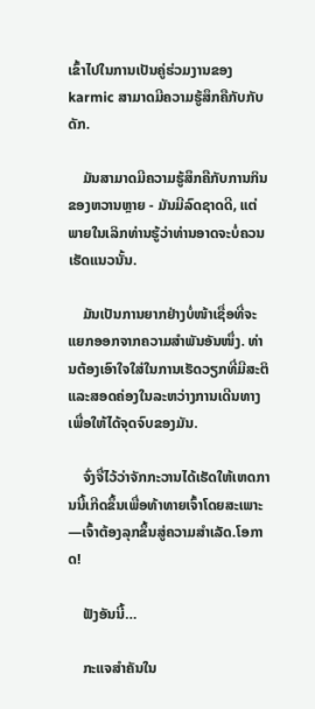ເຂົ້າໄປໃນການເປັນຄູ່ຮ່ວມງານຂອງ karmic ສາມາດມີຄວາມຮູ້ສຶກຄືກັບກັບດັກ.

    ມັນສາມາດມີຄວາມຮູ້ສຶກຄືກັບການກິນຂອງຫວານຫຼາຍ - ມັນມີລົດຊາດດີ, ແຕ່ພາຍໃນເລິກທ່ານຮູ້ວ່າທ່ານອາດຈະບໍ່ຄວນເຮັດແນວນັ້ນ.

    ມັນເປັນການຍາກຢ່າງບໍ່ໜ້າເຊື່ອທີ່ຈະແຍກອອກຈາກຄວາມສຳພັນອັນໜຶ່ງ. ທ່ານຕ້ອງເອົາໃຈໃສ່ໃນການເຮັດວຽກທີ່ມີສະຕິແລະສອດຄ່ອງໃນລະຫວ່າງການເດີນທາງເພື່ອໃຫ້ໄດ້ຈຸດຈົບຂອງມັນ.

    ຈົ່ງຈື່ໄວ້ວ່າຈັກກະວານໄດ້ເຮັດໃຫ້ເຫດການນີ້ເກີດຂຶ້ນເພື່ອທ້າທາຍເຈົ້າໂດຍສະເພາະ—ເຈົ້າຕ້ອງລຸກຂຶ້ນສູ່ຄວາມສຳເລັດ.ໂອກາດ!

    ຟັງອັນນີ້…

    ກະແຈສຳຄັນໃນ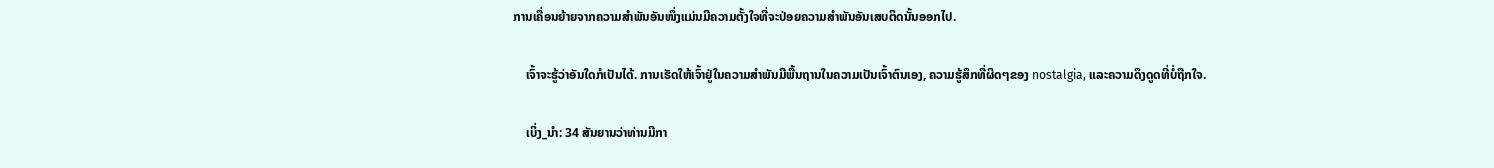ການເຄື່ອນຍ້າຍຈາກຄວາມສຳພັນອັນໜຶ່ງແມ່ນມີຄວາມຕັ້ງໃຈທີ່ຈະປ່ອຍຄວາມສຳພັນອັນເສບຕິດນັ້ນອອກໄປ.

    ເຈົ້າຈະຮູ້ວ່າອັນໃດກໍເປັນໄດ້. ການເຮັດໃຫ້ເຈົ້າຢູ່ໃນຄວາມສຳພັນມີພື້ນຖານໃນຄວາມເປັນເຈົ້າຕົນເອງ, ຄວາມຮູ້ສຶກທີ່ຜິດໆຂອງ nostalgia, ແລະຄວາມດຶງດູດທີ່ບໍ່ຖືກໃຈ.

    ເບິ່ງ_ນຳ: 34 ສັນຍານວ່າທ່ານມີກາ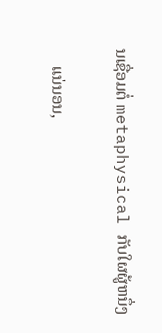ນເຊື່ອມຕໍ່ metaphysical ກັບໃຜຜູ້ຫນຶ່ງ

    ແນ່ນອນ,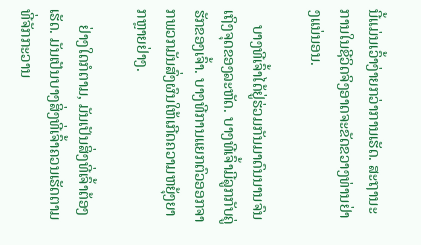ນີ້ແມ່ນເວົ້າງ່າຍກວ່າການເຮັດ. ສະຖານະການໃນຊີວິດຈິງອາດຈະຂັດຂວາງທ່ານຢ່າງແນ່ນອນ.

    ບາງທີເຈົ້າໄດ້ຢູ່ຮ່ວມກັນມາດົນນານຈົນເຖິງຈຸດຂອງລະຫັດ. ບາງທີເຈົ້າມີລູກກັບຄູ່ຮັກຂອງເຈົ້າ. ບາງທີການແຍກຕົວອອກຈາກພວກມັນສົ່ງຜົນໃຫ້ເກີດຄວາມຫຍຸ້ງຍາກຫຼາຍຢ່າງ.

    ຢ່າງໃດກໍຕາມ, ມັນເປັນສິ່ງທີ່ເຈົ້າຕ້ອງເຮັດ. ມັນເປັນບາງສິ່ງທີ່ເຈົ້າຄວນເຮັດຕາມທີ່ຈັກກະວານ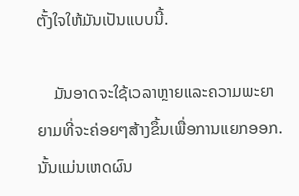ຕັ້ງໃຈໃຫ້ມັນເປັນແບບນີ້.

    ມັນອາດຈະໃຊ້ເວລາຫຼາຍແລະຄວາມພະຍາຍາມທີ່ຈະຄ່ອຍໆສ້າງຂຶ້ນເພື່ອການແຍກອອກ. ນັ້ນແມ່ນເຫດຜົນ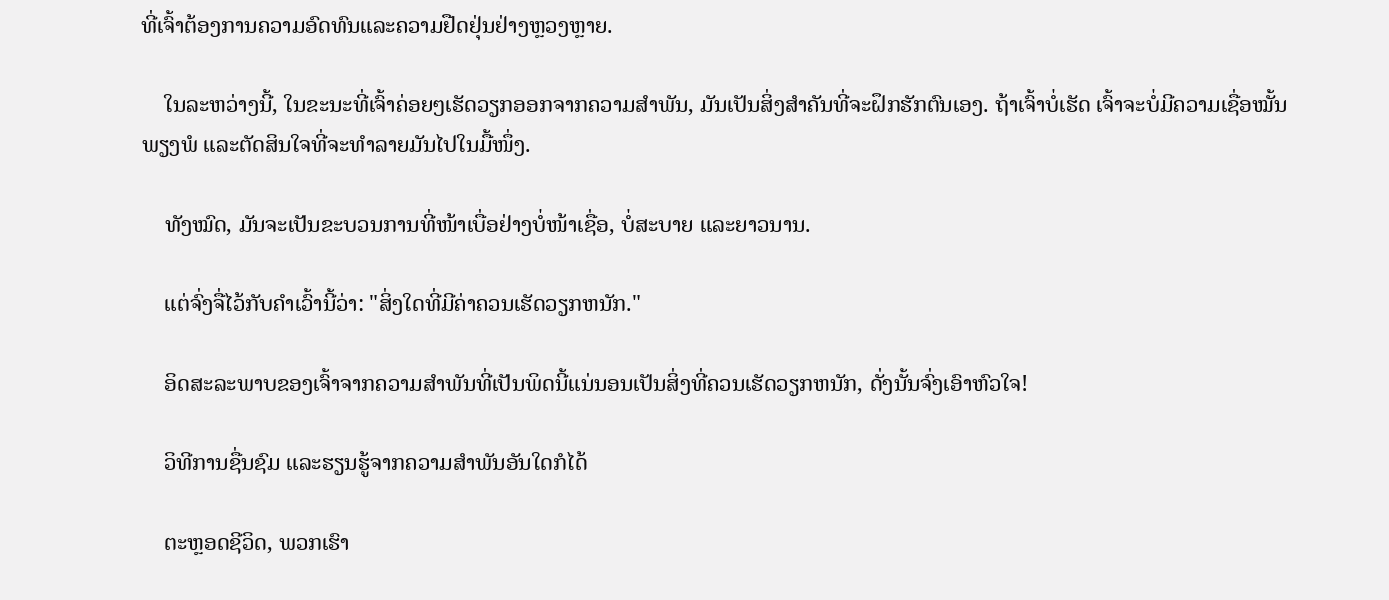ທີ່ເຈົ້າຕ້ອງການຄວາມອົດທົນແລະຄວາມຢືດຢຸ່ນຢ່າງຫຼວງຫຼາຍ.

    ໃນລະຫວ່າງນີ້, ໃນຂະນະທີ່ເຈົ້າຄ່ອຍໆເຮັດວຽກອອກຈາກຄວາມສຳພັນ, ມັນເປັນສິ່ງສໍາຄັນທີ່ຈະຝຶກຮັກຕົນເອງ. ຖ້າເຈົ້າບໍ່ເຮັດ ເຈົ້າຈະບໍ່ມີຄວາມເຊື່ອໝັ້ນພຽງພໍ ແລະຕັດສິນໃຈທີ່ຈະທຳລາຍມັນໄປໃນມື້ໜຶ່ງ.

    ທັງໝົດ, ມັນຈະເປັນຂະບວນການທີ່ໜ້າເບື່ອຢ່າງບໍ່ໜ້າເຊື່ອ, ບໍ່ສະບາຍ ແລະຍາວນານ.

    ແຕ່ຈົ່ງຈື່ໄວ້ກັບຄໍາເວົ້ານີ້ວ່າ: "ສິ່ງໃດທີ່ມີຄ່າຄວນເຮັດວຽກຫນັກ."

    ອິດສະລະພາບຂອງເຈົ້າຈາກຄວາມສໍາພັນທີ່ເປັນພິດນີ້ແນ່ນອນເປັນສິ່ງທີ່ຄວນເຮັດວຽກຫນັກ, ດັ່ງນັ້ນຈົ່ງເອົາຫົວໃຈ!

    ວິທີການຊື່ນຊົມ ແລະຮຽນຮູ້ຈາກຄວາມສຳພັນອັນໃດກໍໄດ້

    ຕະຫຼອດຊີວິດ, ພວກເຮົາ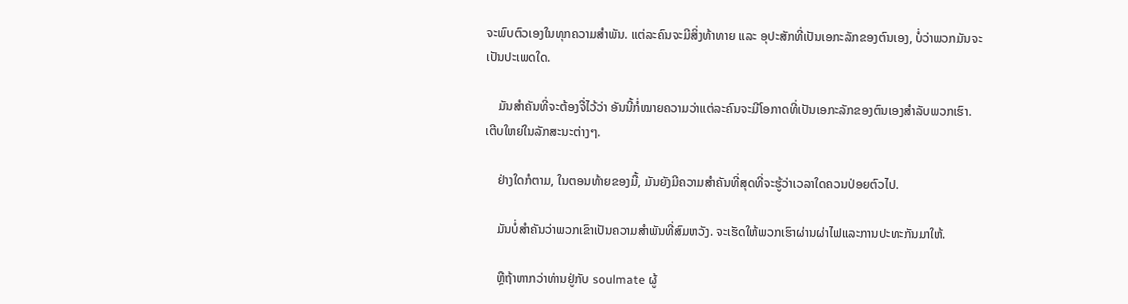ຈະພົບຕົວເອງໃນທຸກຄວາມສຳພັນ. ແຕ່ລະຄົນຈະມີສິ່ງທ້າທາຍ ແລະ ອຸປະສັກທີ່ເປັນເອກະລັກຂອງຕົນເອງ, ບໍ່ວ່າພວກມັນຈະເປັນປະເພດໃດ.

    ມັນສຳຄັນທີ່ຈະຕ້ອງຈື່ໄວ້ວ່າ ອັນນີ້ກໍ່ໝາຍຄວາມວ່າແຕ່ລະຄົນຈະມີໂອກາດທີ່ເປັນເອກະລັກຂອງຕົນເອງສຳລັບພວກເຮົາ. ເຕີບໃຫຍ່ໃນລັກສະນະຕ່າງໆ.

    ຢ່າງໃດກໍຕາມ, ໃນຕອນທ້າຍຂອງມື້, ມັນຍັງມີຄວາມສໍາຄັນທີ່ສຸດທີ່ຈະຮູ້ວ່າເວລາໃດຄວນປ່ອຍຕົວໄປ.

    ມັນບໍ່ສໍາຄັນວ່າພວກເຂົາເປັນຄວາມສຳພັນທີ່ສົມຫວັງ. ຈະເຮັດໃຫ້ພວກເຮົາຜ່ານຜ່າໄຟແລະການປະທະກັນມາໃຫ້.

    ຫຼືຖ້າຫາກວ່າທ່ານຢູ່ກັບ soulmate ຜູ້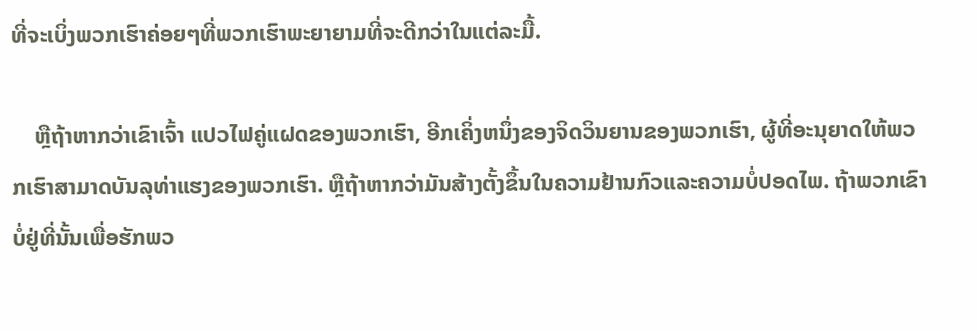ທີ່ຈະເບິ່ງພວກເຮົາຄ່ອຍໆທີ່ພວກເຮົາພະຍາຍາມທີ່ຈະດີກວ່າໃນແຕ່ລະມື້.

    ຫຼືຖ້າຫາກວ່າເຂົາເຈົ້າ ແປວໄຟຄູ່ແຝດຂອງພວກເຮົາ, ອີກເຄິ່ງຫນຶ່ງຂອງຈິດວິນຍານຂອງພວກເຮົາ, ຜູ້ທີ່ອະນຸຍາດໃຫ້ພວກເຮົາສາມາດບັນລຸທ່າແຮງຂອງພວກເຮົາ. ຫຼືຖ້າຫາກວ່າມັນສ້າງຕັ້ງຂຶ້ນໃນຄວາມຢ້ານກົວແລະຄວາມບໍ່ປອດໄພ. ຖ້າພວກເຂົາບໍ່ຢູ່ທີ່ນັ້ນເພື່ອຮັກພວ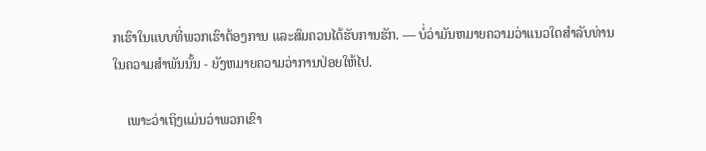ກເຮົາໃນແບບທີ່ພວກເຮົາຕ້ອງການ ແລະສົມຄວນໄດ້ຮັບການຮັກ. — ບໍ່ວ່າມັນຫມາຍຄວາມວ່າແນວໃດສໍາລັບທ່ານໃນຄວາມສໍາພັນນັ້ນ - ຍັງຫມາຍຄວາມວ່າການປ່ອຍໃຫ້ໄປ.

    ເພາະວ່າເຖິງແມ່ນວ່າພວກເຂົາ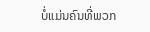ບໍ່ແມ່ນຄົນທີ່ພວກ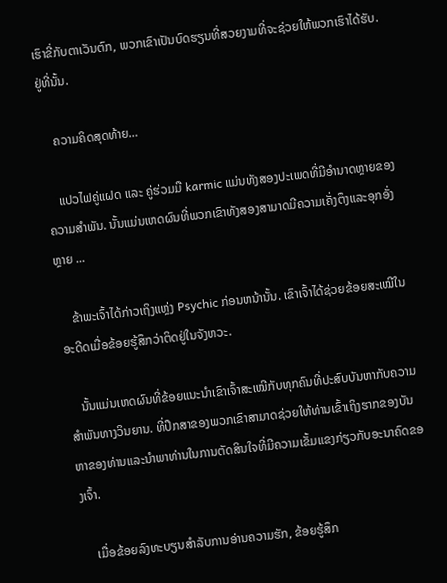ເຮົາຂີ່ກັບຕາເວັນຕົກ, ພວກເຂົາເປັນບົດຮຽນທີ່ສວຍງາມທີ່ຈະຊ່ວຍໃຫ້ພວກເຮົາໄດ້ຮັບ. ຢູ່ທີ່ນັ້ນ.

    ຄວາມຄິດສຸດທ້າຍ…

    ແປວໄຟຄູ່ແຝດ ແລະ ຄູ່ຮ່ວມມື karmic ແມ່ນທັງສອງປະເພດທີ່ມີອໍານາດຫຼາຍຂອງຄວາມສໍາພັນ. ນັ້ນແມ່ນເຫດຜົນທີ່ພວກເຂົາທັງສອງສາມາດມີຄວາມເຄັ່ງຕຶງແລະອຸກອັ່ງຫຼາຍ ...

    ຂ້າພະເຈົ້າໄດ້ກ່າວເຖິງແຫຼ່ງ Psychic ກ່ອນຫນ້ານັ້ນ. ເຂົາເຈົ້າໄດ້ຊ່ວຍຂ້ອຍສະເໝີໃນອະດີດເມື່ອຂ້ອຍຮູ້ສຶກວ່າຕິດຢູ່ໃນຈັງຫວະ.

    ນັ້ນແມ່ນເຫດຜົນທີ່ຂ້ອຍແນະນຳເຂົາເຈົ້າສະເໝີກັບທຸກຄົນທີ່ປະສົບບັນຫາກັບຄວາມສຳພັນທາງວິນຍານ. ທີ່ປຶກສາຂອງພວກເຂົາສາມາດຊ່ວຍໃຫ້ທ່ານເຂົ້າເຖິງຮາກຂອງບັນຫາຂອງທ່ານແລະນໍາພາທ່ານໃນການຕັດສິນໃຈທີ່ມີຄວາມເຂັ້ມແຂງກ່ຽວກັບອະນາຄົດຂອງເຈົ້າ.

    ເມື່ອຂ້ອຍລົງທະບຽນສໍາລັບການອ່ານຄວາມຮັກ, ຂ້ອຍຮູ້ສຶກ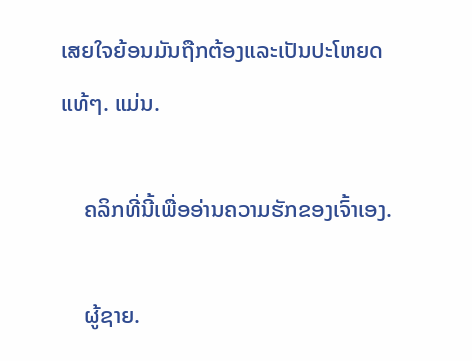ເສຍໃຈຍ້ອນມັນຖືກຕ້ອງແລະເປັນປະໂຫຍດແທ້ໆ. ແມ່ນ.

    ຄລິກທີ່ນີ້ເພື່ອອ່ານຄວາມຮັກຂອງເຈົ້າເອງ.

    ຜູ້ຊາຍ.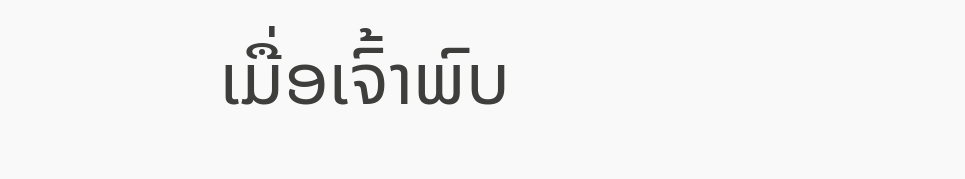ເມື່ອເຈົ້າພົບ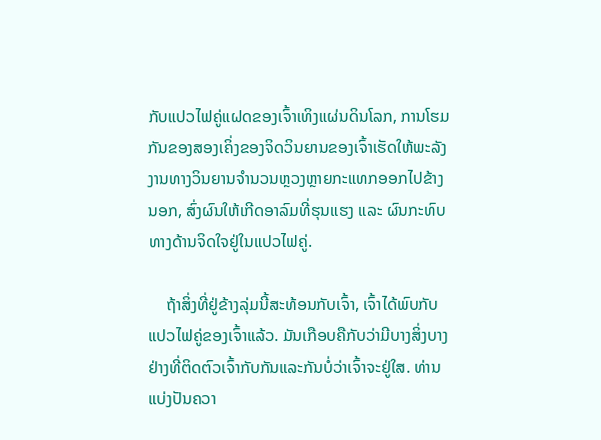ກັບແປວໄຟຄູ່ແຝດຂອງເຈົ້າເທິງແຜ່ນດິນໂລກ, ການໂຮມກັນຂອງສອງເຄິ່ງຂອງຈິດວິນຍານຂອງເຈົ້າເຮັດໃຫ້ພະລັງງານທາງວິນຍານຈໍານວນຫຼວງຫຼາຍກະແທກອອກໄປຂ້າງນອກ, ສົ່ງຜົນໃຫ້ເກີດອາລົມທີ່ຮຸນແຮງ ແລະ ຜົນກະທົບທາງດ້ານຈິດໃຈຢູ່ໃນແປວໄຟຄູ່.

    ຖ້າສິ່ງທີ່ຢູ່ຂ້າງລຸ່ມນີ້ສະທ້ອນກັບເຈົ້າ, ເຈົ້າໄດ້ພົບກັບແປວໄຟຄູ່ຂອງເຈົ້າແລ້ວ. ມັນເກືອບຄືກັບວ່າມີບາງສິ່ງບາງຢ່າງທີ່ຕິດຕົວເຈົ້າກັບກັນແລະກັນບໍ່ວ່າເຈົ້າຈະຢູ່ໃສ. ທ່ານແບ່ງປັນຄວາ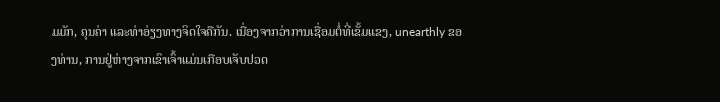ມມັກ, ຄຸນຄ່າ ແລະທ່າອ່ຽງທາງຈິດໃຈຄືກັນ. ເນື່ອງຈາກວ່າການເຊື່ອມຕໍ່ທີ່ເຂັ້ມແຂງ, unearthly ຂອງທ່ານ, ການຢູ່ຫ່າງຈາກເຂົາເຈົ້າແມ່ນເກືອບເຈັບປວດ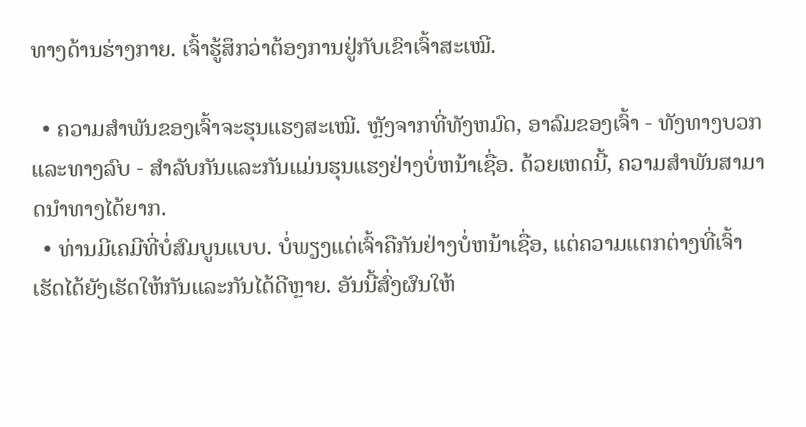ທາງດ້ານຮ່າງກາຍ. ເຈົ້າຮູ້ສຶກວ່າຕ້ອງການຢູ່ກັບເຂົາເຈົ້າສະເໝີ.

  • ຄວາມສຳພັນຂອງເຈົ້າຈະຮຸນແຮງສະເໝີ. ຫຼັງຈາກທີ່ທັງຫມົດ, ອາລົມຂອງເຈົ້າ - ທັງທາງບວກແລະທາງລົບ - ສໍາລັບກັນແລະກັນແມ່ນຮຸນແຮງຢ່າງບໍ່ຫນ້າເຊື່ອ. ດ້ວຍເຫດນີ້, ຄວາມສຳພັນສາມາດນຳທາງໄດ້ຍາກ.
  • ທ່ານມີເຄມີທີ່ບໍ່ສົມບູນແບບ. ບໍ່ພຽງແຕ່ເຈົ້າຄືກັນຢ່າງບໍ່ຫນ້າເຊື່ອ, ແຕ່ຄວາມແຕກຕ່າງທີ່ເຈົ້າເຮັດໄດ້ຍັງເຮັດໃຫ້ກັນແລະກັນໄດ້ດີຫຼາຍ. ອັນນີ້ສົ່ງຜົນໃຫ້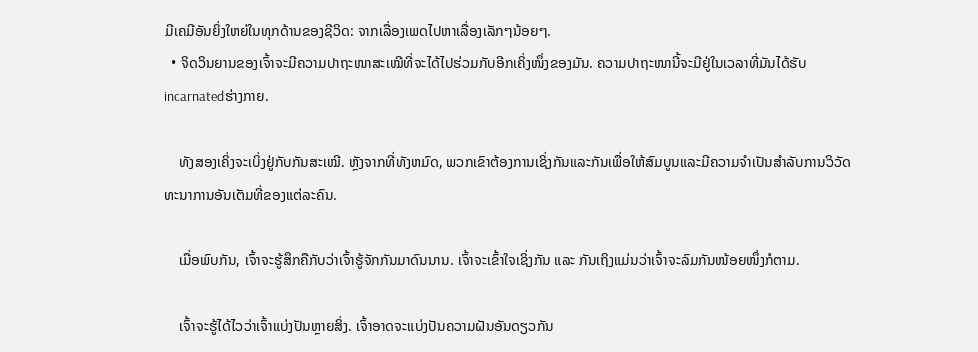ມີເຄມີອັນຍິ່ງໃຫຍ່ໃນທຸກດ້ານຂອງຊີວິດ: ຈາກເລື່ອງເພດໄປຫາເລື່ອງເລັກໆນ້ອຍໆ.
  • ຈິດວິນຍານຂອງເຈົ້າຈະມີຄວາມປາຖະໜາສະເໝີທີ່ຈະໄດ້ໄປຮ່ວມກັບອີກເຄິ່ງໜຶ່ງຂອງມັນ. ຄວາມປາຖະໜານີ້ຈະມີຢູ່ໃນເວລາທີ່ມັນໄດ້ຮັບ incarnatedຮ່າງກາຍ.

    ທັງສອງເຄິ່ງຈະເບິ່ງຢູ່ກັບກັນສະເໝີ. ຫຼັງຈາກທີ່ທັງຫມົດ, ພວກເຂົາຕ້ອງການເຊິ່ງກັນແລະກັນເພື່ອໃຫ້ສົມບູນແລະມີຄວາມຈໍາເປັນສໍາລັບການວິວັດທະນາການອັນເຕັມທີ່ຂອງແຕ່ລະຄົນ.

    ເມື່ອພົບກັນ, ເຈົ້າຈະຮູ້ສຶກຄືກັບວ່າເຈົ້າຮູ້ຈັກກັນມາດົນນານ. ເຈົ້າຈະເຂົ້າໃຈເຊິ່ງກັນ ແລະ ກັນເຖິງແມ່ນວ່າເຈົ້າຈະລົມກັນໜ້ອຍໜຶ່ງກໍຕາມ.

    ເຈົ້າຈະຮູ້ໄດ້ໄວວ່າເຈົ້າແບ່ງປັນຫຼາຍສິ່ງ. ເຈົ້າອາດຈະແບ່ງປັນຄວາມຝັນອັນດຽວກັນ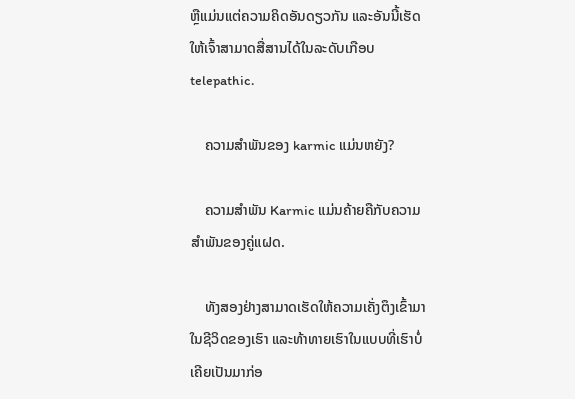ຫຼືແມ່ນແຕ່ຄວາມຄິດອັນດຽວກັນ ແລະອັນນີ້ເຮັດໃຫ້ເຈົ້າສາມາດສື່ສານໄດ້ໃນລະດັບເກືອບ telepathic.

    ຄວາມສຳພັນຂອງ karmic ແມ່ນຫຍັງ?

    ຄວາມສຳພັນ Karmic ແມ່ນຄ້າຍຄືກັບຄວາມສຳພັນຂອງຄູ່ແຝດ.

    ທັງສອງຢ່າງສາມາດເຮັດໃຫ້ຄວາມເຄັ່ງຕຶງເຂົ້າມາໃນຊີວິດຂອງເຮົາ ແລະທ້າທາຍເຮົາໃນແບບທີ່ເຮົາບໍ່ເຄີຍເປັນມາກ່ອ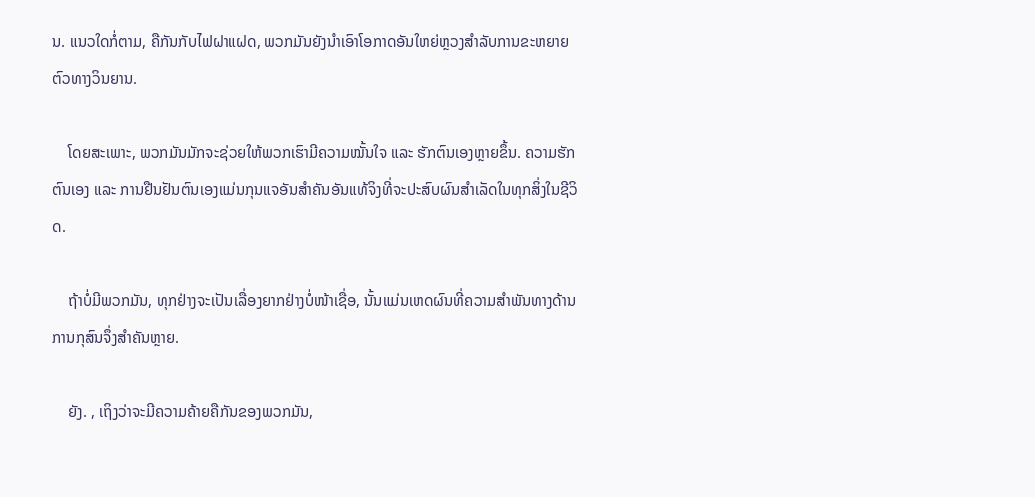ນ. ແນວໃດກໍ່ຕາມ, ຄືກັນກັບໄຟຝາແຝດ, ພວກມັນຍັງນໍາເອົາໂອກາດອັນໃຫຍ່ຫຼວງສໍາລັບການຂະຫຍາຍຕົວທາງວິນຍານ.

    ໂດຍສະເພາະ, ພວກມັນມັກຈະຊ່ວຍໃຫ້ພວກເຮົາມີຄວາມໝັ້ນໃຈ ແລະ ຮັກຕົນເອງຫຼາຍຂຶ້ນ. ຄວາມຮັກຕົນເອງ ແລະ ການຢືນຢັນຕົນເອງແມ່ນກຸນແຈອັນສໍາຄັນອັນແທ້ຈິງທີ່ຈະປະສົບຜົນສໍາເລັດໃນທຸກສິ່ງໃນຊີວິດ.

    ຖ້າບໍ່ມີພວກມັນ, ທຸກຢ່າງຈະເປັນເລື່ອງຍາກຢ່າງບໍ່ໜ້າເຊື່ອ, ນັ້ນແມ່ນເຫດຜົນທີ່ຄວາມສຳພັນທາງດ້ານການກຸສົນຈຶ່ງສຳຄັນຫຼາຍ.

    ຍັງ. , ເຖິງວ່າຈະມີຄວາມຄ້າຍຄືກັນຂອງພວກມັນ,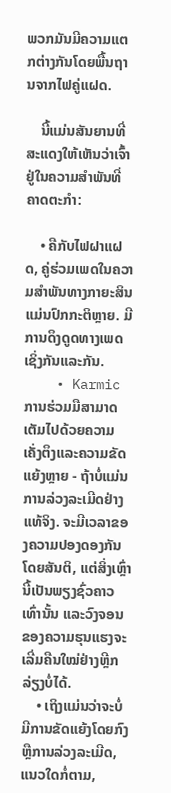ພວກມັນມີຄວາມແຕກຕ່າງກັນໂດຍພື້ນຖານຈາກໄຟຄູ່ແຝດ.

    ນີ້ແມ່ນສັນຍານທີ່ສະແດງໃຫ້ເຫັນວ່າເຈົ້າຢູ່ໃນຄວາມສຳພັນທີ່ຄາດຕະກໍາ:

    • ຄືກັບໄຟຝາແຝດ, ຄູ່ຮ່ວມເພດໃນຄວາມສຳພັນທາງກາຍະສິນແມ່ນປົກກະຕິຫຼາຍ. ມີການດຶງດູດທາງເພດເຊິ່ງກັນແລະກັນ.
    • Karmicການຮ່ວມມືສາມາດເຕັມໄປດ້ວຍຄວາມເຄັ່ງຕຶງແລະຄວາມຂັດແຍ້ງຫຼາຍ - ຖ້າບໍ່ແມ່ນການລ່ວງລະເມີດຢ່າງແທ້ຈິງ. ຈະມີເວລາຂອງຄວາມປອງດອງກັນໂດຍສັນຕິ, ແຕ່ສິ່ງເຫຼົ່ານີ້ເປັນພຽງຊົ່ວຄາວເທົ່ານັ້ນ ແລະວົງຈອນຂອງຄວາມຮຸນແຮງຈະເລີ່ມຄືນໃໝ່ຢ່າງຫຼີກລ່ຽງບໍ່ໄດ້.
    • ເຖິງແມ່ນວ່າຈະບໍ່ມີການຂັດແຍ້ງໂດຍກົງ ຫຼືການລ່ວງລະເມີດ, ແນວໃດກໍ່ຕາມ,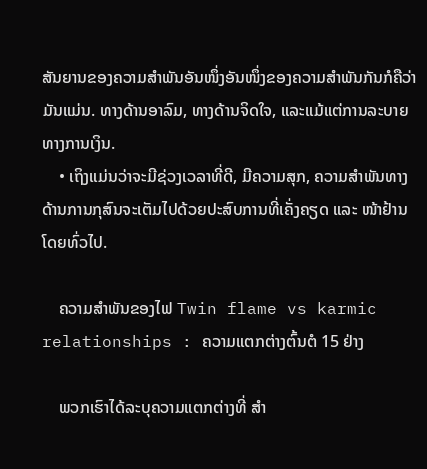ສັນຍານຂອງຄວາມສຳພັນອັນໜຶ່ງອັນໜຶ່ງຂອງຄວາມສຳພັນກັນກໍຄືວ່າມັນແມ່ນ. ທາງດ້ານອາລົມ, ທາງດ້ານຈິດໃຈ, ແລະແມ້ແຕ່ການລະບາຍທາງການເງິນ.
    • ເຖິງແມ່ນວ່າຈະມີຊ່ວງເວລາທີ່ດີ, ມີຄວາມສຸກ, ຄວາມສຳພັນທາງດ້ານການກຸສົນຈະເຕັມໄປດ້ວຍປະສົບການທີ່ເຄັ່ງຄຽດ ແລະ ໜ້າຢ້ານໂດຍທົ່ວໄປ.

    ຄວາມສຳພັນຂອງໄຟ Twin flame vs karmic relationships : ຄວາມແຕກຕ່າງຕົ້ນຕໍ 15 ຢ່າງ

    ພວກເຮົາໄດ້ລະບຸຄວາມແຕກຕ່າງທີ່ ສຳ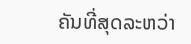ຄັນທີ່ສຸດລະຫວ່າ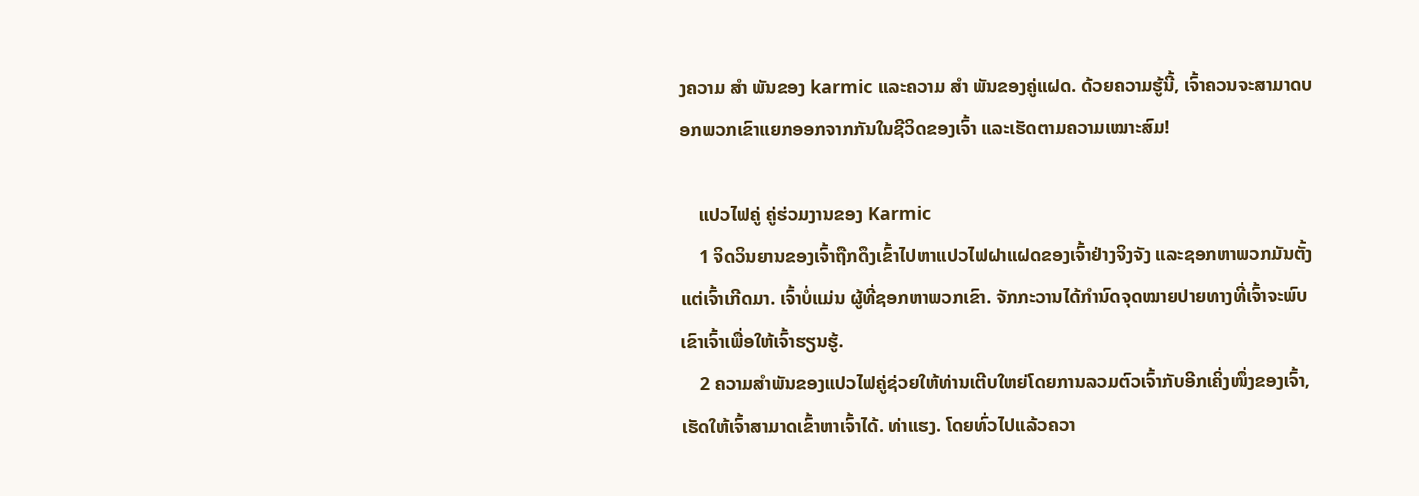ງຄວາມ ສຳ ພັນຂອງ karmic ແລະຄວາມ ສຳ ພັນຂອງຄູ່ແຝດ. ດ້ວຍຄວາມຮູ້ນີ້, ເຈົ້າຄວນຈະສາມາດບອກພວກເຂົາແຍກອອກຈາກກັນໃນຊີວິດຂອງເຈົ້າ ແລະເຮັດຕາມຄວາມເໝາະສົມ!

    ແປວໄຟຄູ່ ຄູ່ຮ່ວມງານຂອງ Karmic
    1 ຈິດວິນຍານຂອງເຈົ້າຖືກດຶງເຂົ້າໄປຫາແປວໄຟຝາແຝດຂອງເຈົ້າຢ່າງຈິງຈັງ ແລະຊອກຫາພວກມັນຕັ້ງແຕ່ເຈົ້າເກີດມາ. ເຈົ້າບໍ່ແມ່ນ ຜູ້ທີ່ຊອກຫາພວກເຂົາ. ຈັກກະວານໄດ້ກຳນົດຈຸດໝາຍປາຍທາງທີ່ເຈົ້າຈະພົບເຂົາເຈົ້າເພື່ອໃຫ້ເຈົ້າຮຽນຮູ້.
    2 ຄວາມສຳພັນຂອງແປວໄຟຄູ່ຊ່ວຍໃຫ້ທ່ານເຕີບໃຫຍ່ໂດຍການລວມຕົວເຈົ້າກັບອີກເຄິ່ງໜຶ່ງຂອງເຈົ້າ, ເຮັດໃຫ້ເຈົ້າສາມາດເຂົ້າຫາເຈົ້າໄດ້. ທ່າແຮງ. ໂດຍທົ່ວໄປແລ້ວຄວາ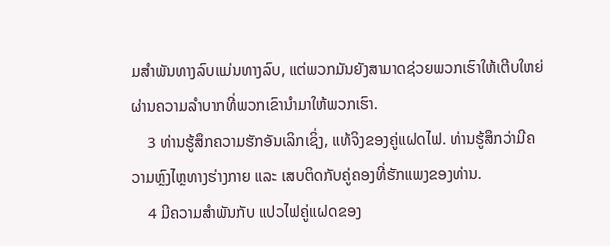ມສຳພັນທາງລົບແມ່ນທາງລົບ, ແຕ່ພວກມັນຍັງສາມາດຊ່ວຍພວກເຮົາໃຫ້ເຕີບໃຫຍ່ຜ່ານຄວາມລຳບາກທີ່ພວກເຂົານຳມາໃຫ້ພວກເຮົາ.
    3 ທ່ານຮູ້ສຶກຄວາມຮັກອັນເລິກເຊິ່ງ, ແທ້ຈິງຂອງຄູ່ແຝດໄຟ. ທ່ານຮູ້ສຶກວ່າມີຄວາມຫຼົງໄຫຼທາງຮ່າງກາຍ ແລະ ເສບຕິດກັບຄູ່ຄອງທີ່ຮັກແພງຂອງທ່ານ.
    4 ມີຄວາມສຳພັນກັບ ແປວໄຟຄູ່ແຝດຂອງ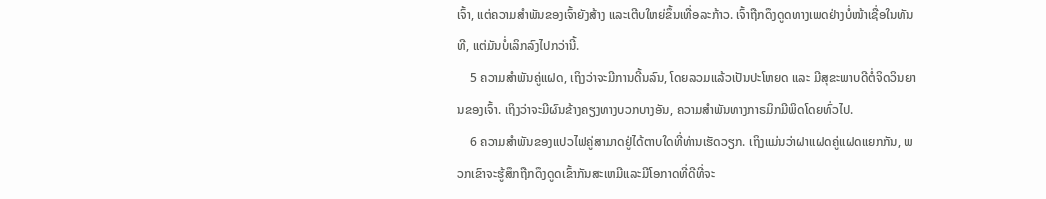ເຈົ້າ, ແຕ່ຄວາມສຳພັນຂອງເຈົ້າຍັງສ້າງ ແລະເຕີບໃຫຍ່ຂຶ້ນເທື່ອລະກ້າວ. ເຈົ້າຖືກດຶງດູດທາງເພດຢ່າງບໍ່ໜ້າເຊື່ອໃນທັນທີ, ແຕ່ມັນບໍ່ເລິກລົງໄປກວ່ານີ້.
    5 ຄວາມສຳພັນຄູ່ແຝດ, ເຖິງວ່າຈະມີການດີ້ນລົນ, ໂດຍລວມແລ້ວເປັນປະໂຫຍດ ແລະ ມີສຸຂະພາບດີຕໍ່ຈິດວິນຍານຂອງເຈົ້າ. ເຖິງວ່າຈະມີຜົນຂ້າງຄຽງທາງບວກບາງອັນ, ຄວາມສໍາພັນທາງກາຣມິກມີພິດໂດຍທົ່ວໄປ.
    6 ຄວາມສຳພັນຂອງແປວໄຟຄູ່ສາມາດຢູ່ໄດ້ຕາບໃດທີ່ທ່ານເຮັດວຽກ. ເຖິງແມ່ນວ່າຝາແຝດຄູ່ແຝດແຍກກັນ, ພວກເຂົາຈະຮູ້ສຶກຖືກດຶງດູດເຂົ້າກັນສະເຫມີແລະມີໂອກາດທີ່ດີທີ່ຈະ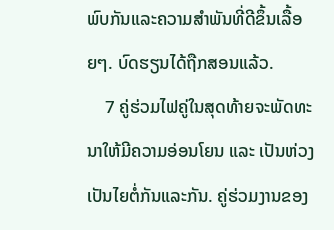ພົບກັນແລະຄວາມສໍາພັນທີ່ດີຂຶ້ນເລື້ອຍໆ. ບົດຮຽນໄດ້ຖືກສອນແລ້ວ.
    7 ຄູ່ຮ່ວມໄຟຄູ່ໃນສຸດທ້າຍຈະພັດທະນາໃຫ້ມີຄວາມອ່ອນໂຍນ ແລະ ເປັນຫ່ວງເປັນໄຍຕໍ່ກັນແລະກັນ. ຄູ່ຮ່ວມງານຂອງ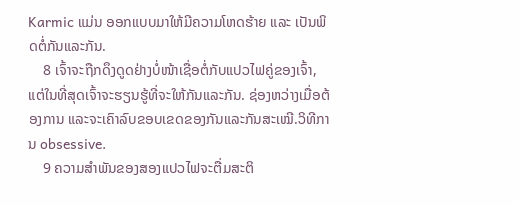Karmic ແມ່ນ ອອກແບບມາໃຫ້ມີຄວາມໂຫດຮ້າຍ ແລະ ເປັນພິດຕໍ່ກັນແລະກັນ.
    8 ເຈົ້າຈະຖືກດຶງດູດຢ່າງບໍ່ໜ້າເຊື່ອຕໍ່ກັບແປວໄຟຄູ່ຂອງເຈົ້າ, ແຕ່ໃນທີ່ສຸດເຈົ້າຈະຮຽນຮູ້ທີ່ຈະໃຫ້ກັນແລະກັນ. ຊ່ອງຫວ່າງເມື່ອຕ້ອງການ ແລະຈະເຄົາລົບຂອບເຂດຂອງກັນແລະກັນສະເໝີ.ວິທີການ obsessive.
    9 ຄວາມສໍາພັນຂອງສອງແປວໄຟຈະຕື່ມສະຕິ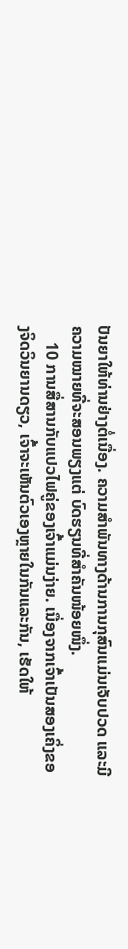ປັນຍາໃຫ້ທ່ານຢ່າງຕໍ່ເນື່ອງ. ຄວາມສຳພັນທາງດ້ານການກຸສົນແມ່ນເຈັບປວດ ແລະມີຄວາມໝາຍທີ່ຈະສອນພຽງແຕ່ ບົດຮຽນທີ່ສຳຄັນໜ້ອຍໜຶ່ງ.
    10 ການສື່ສານກັບແປວໄຟຄູ່ຂອງເຈົ້າແມ່ນງ່າຍ. ເນື່ອງຈາກເຈົ້າເປັນສອງເຄິ່ງຂອງຈິດວິນຍານດຽວ, ເຈົ້າຈະເຫັນຕົວເອງຫຼາຍໃນກັນແລະກັນ, ເຮັດໃຫ້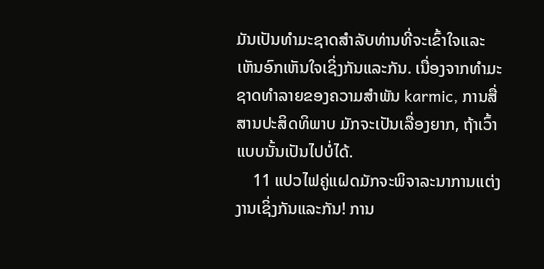ມັນເປັນທໍາມະຊາດສໍາລັບທ່ານທີ່ຈະເຂົ້າໃຈແລະເຫັນອົກເຫັນໃຈເຊິ່ງກັນແລະກັນ. ເນື່ອງຈາກທໍາມະຊາດທໍາລາຍຂອງຄວາມສໍາພັນ karmic, ການສື່ສານປະສິດທິພາບ ມັກຈະເປັນເລື່ອງຍາກ, ຖ້າເວົ້າແບບນັ້ນເປັນໄປບໍ່ໄດ້.
    11 ແປວໄຟຄູ່ແຝດມັກຈະພິຈາລະນາການແຕ່ງງານເຊິ່ງກັນແລະກັນ! ການ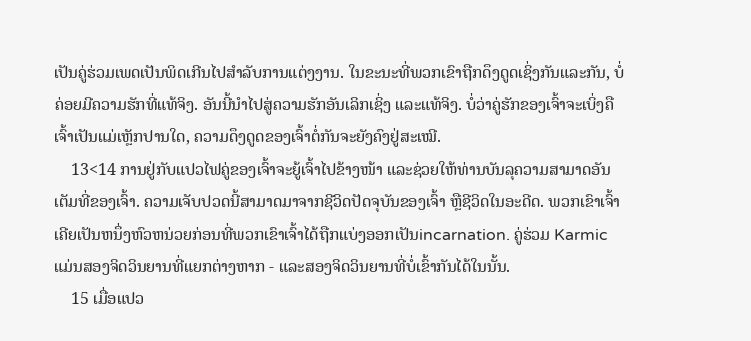ເປັນຄູ່ຮ່ວມເພດເປັນພິດເກີນໄປສໍາລັບການແຕ່ງງານ. ໃນຂະນະທີ່ພວກເຂົາຖືກດຶງດູດເຊິ່ງກັນແລະກັນ, ບໍ່ຄ່ອຍມີຄວາມຮັກທີ່ແທ້ຈິງ. ອັນນີ້ນຳໄປສູ່ຄວາມຮັກອັນເລິກເຊິ່ງ ແລະແທ້ຈິງ. ບໍ່ວ່າຄູ່ຮັກຂອງເຈົ້າຈະເບິ່ງຄືເຈົ້າເປັນແມ່ເຫຼັກປານໃດ, ຄວາມດຶງດູດຂອງເຈົ້າຕໍ່ກັນຈະຍັງຄົງຢູ່ສະເໝີ.
    13<14 ການຢູ່ກັບແປວໄຟຄູ່ຂອງເຈົ້າຈະຍູ້ເຈົ້າໄປຂ້າງໜ້າ ແລະຊ່ວຍໃຫ້ທ່ານບັນລຸຄວາມສາມາດອັນເຕັມທີ່ຂອງເຈົ້າ. ຄວາມເຈັບປວດນີ້ສາມາດມາຈາກຊີວິດປັດຈຸບັນຂອງເຈົ້າ ຫຼືຊີວິດໃນອະດີດ. ພວກເຂົາເຈົ້າເຄີຍເປັນຫນຶ່ງຫົວຫນ່ວຍກ່ອນທີ່ພວກເຂົາເຈົ້າໄດ້ຖືກແບ່ງອອກເປັນincarnation. ຄູ່ຮ່ວມ Karmic ແມ່ນສອງຈິດວິນຍານທີ່ແຍກຕ່າງຫາກ - ແລະສອງຈິດວິນຍານທີ່ບໍ່ເຂົ້າກັນໄດ້ໃນນັ້ນ.
    15 ເມື່ອແປວ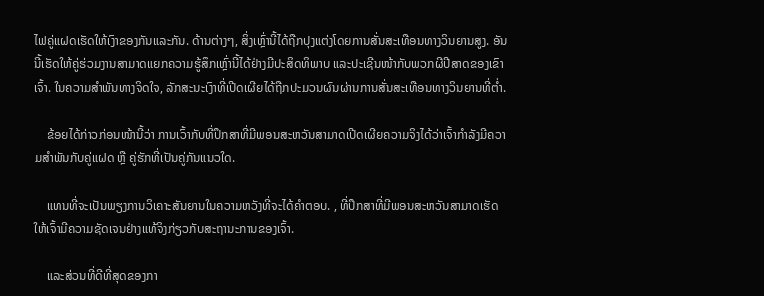ໄຟຄູ່ແຝດເຮັດໃຫ້ເງົາຂອງກັນແລະກັນ. ດ້ານຕ່າງໆ, ສິ່ງເຫຼົ່ານີ້ໄດ້ຖືກປຸງແຕ່ງໂດຍການສັ່ນສະເທືອນທາງວິນຍານສູງ. ອັນນີ້ເຮັດໃຫ້ຄູ່ຮ່ວມງານສາມາດແຍກຄວາມຮູ້ສຶກເຫຼົ່ານີ້ໄດ້ຢ່າງມີປະສິດທິພາບ ແລະປະເຊີນໜ້າກັບພວກຜີປີສາດຂອງເຂົາເຈົ້າ. ໃນຄວາມສຳພັນທາງຈິດໃຈ, ລັກສະນະເງົາທີ່ເປີດເຜີຍໄດ້ຖືກປະມວນຜົນຜ່ານການສັ່ນສະເທືອນທາງວິນຍານທີ່ຕໍ່າ.

    ຂ້ອຍໄດ້ກ່າວກ່ອນໜ້ານີ້ວ່າ ການເວົ້າກັບທີ່ປຶກສາທີ່ມີພອນສະຫວັນສາມາດເປີດເຜີຍຄວາມຈິງໄດ້ວ່າເຈົ້າກຳລັງມີຄວາມສໍາພັນກັບຄູ່ແຝດ ຫຼື ຄູ່ຮັກທີ່ເປັນຄູ່ກັນແນວໃດ.

    ແທນທີ່ຈະເປັນພຽງການວິເຄາະສັນຍານໃນຄວາມຫວັງທີ່ຈະໄດ້ຄຳຕອບ. , ທີ່ປຶກສາທີ່ມີພອນສະຫວັນສາມາດເຮັດໃຫ້ເຈົ້າມີຄວາມຊັດເຈນຢ່າງແທ້ຈິງກ່ຽວກັບສະຖານະການຂອງເຈົ້າ.

    ແລະສ່ວນທີ່ດີທີ່ສຸດຂອງກາ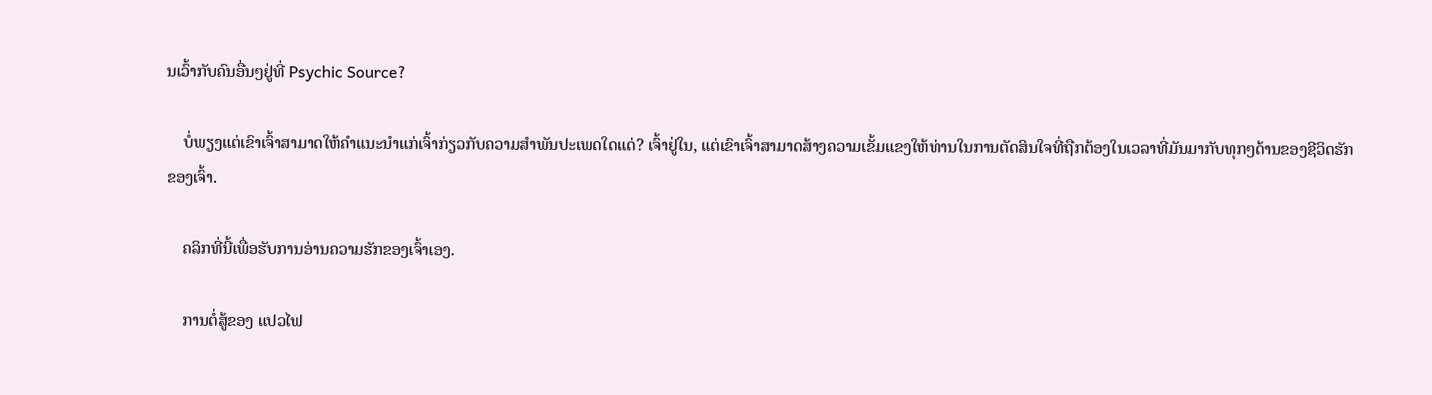ນເວົ້າກັບຄົນອື່ນໆຢູ່ທີ່ Psychic Source?

    ບໍ່ພຽງແຕ່ເຂົາເຈົ້າສາມາດໃຫ້ຄໍາແນະນໍາແກ່ເຈົ້າກ່ຽວກັບຄວາມສໍາພັນປະເພດໃດແດ່? ເຈົ້າຢູ່ໃນ, ແຕ່ເຂົາເຈົ້າສາມາດສ້າງຄວາມເຂັ້ມແຂງໃຫ້ທ່ານໃນການຕັດສິນໃຈທີ່ຖືກຕ້ອງໃນເວລາທີ່ມັນມາກັບທຸກໆດ້ານຂອງຊີວິດຮັກຂອງເຈົ້າ.

    ຄລິກທີ່ນີ້ເພື່ອຮັບການອ່ານຄວາມຮັກຂອງເຈົ້າເອງ.

    ການຕໍ່ສູ້ຂອງ ແປວໄຟ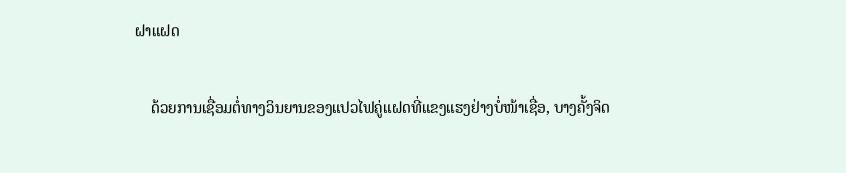ຝາແຝດ

    ດ້ວຍການເຊື່ອມຕໍ່ທາງວິນຍານຂອງແປວໄຟຄູ່ແຝດທີ່ແຂງແຮງຢ່າງບໍ່ໜ້າເຊື່ອ, ບາງຄັ້ງຈິດ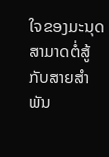ໃຈຂອງມະນຸດສາມາດຕໍ່ສູ້ກັບສາຍສຳພັນ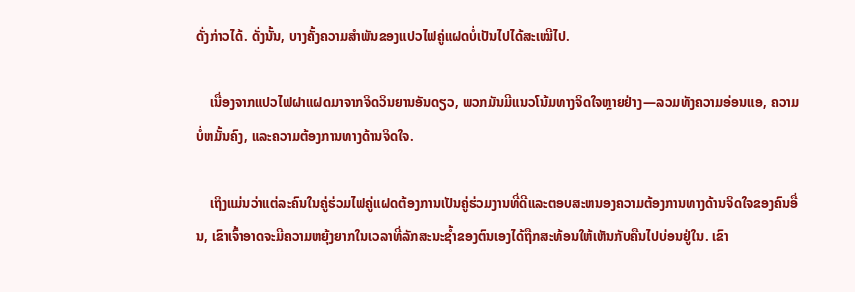ດັ່ງກ່າວໄດ້. ດັ່ງນັ້ນ, ບາງຄັ້ງຄວາມສຳພັນຂອງແປວໄຟຄູ່ແຝດບໍ່ເປັນໄປໄດ້ສະເໝີໄປ.

    ເນື່ອງຈາກແປວໄຟຝາແຝດມາຈາກຈິດວິນຍານອັນດຽວ, ພວກມັນມີແນວໂນ້ມທາງຈິດໃຈຫຼາຍຢ່າງ—ລວມທັງຄວາມອ່ອນແອ, ຄວາມບໍ່ຫມັ້ນຄົງ, ແລະຄວາມຕ້ອງການທາງດ້ານຈິດໃຈ.

    ເຖິງແມ່ນວ່າແຕ່ລະຄົນໃນຄູ່ຮ່ວມໄຟຄູ່ແຝດຕ້ອງການເປັນຄູ່ຮ່ວມງານທີ່ດີແລະຕອບສະຫນອງຄວາມຕ້ອງການທາງດ້ານຈິດໃຈຂອງຄົນອື່ນ, ເຂົາເຈົ້າອາດຈະມີຄວາມຫຍຸ້ງຍາກໃນເວລາທີ່ລັກສະນະຊ້ຳຂອງຕົນເອງໄດ້ຖືກສະທ້ອນໃຫ້ເຫັນກັບຄືນໄປບ່ອນຢູ່ໃນ. ເຂົາ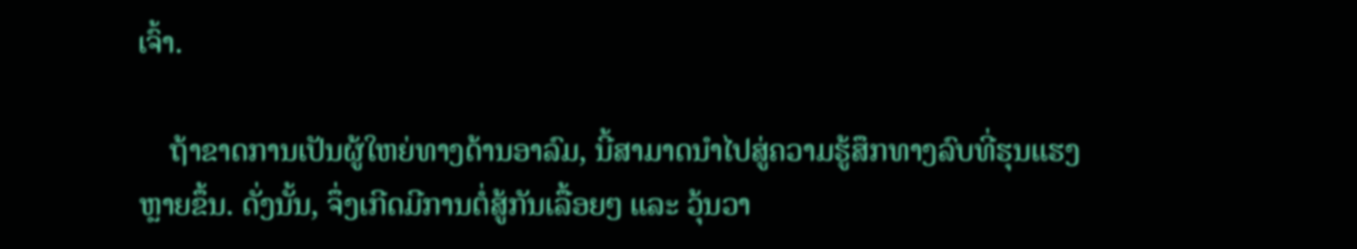ເຈົ້າ.

    ຖ້າຂາດການເປັນຜູ້ໃຫຍ່ທາງດ້ານອາລົມ, ນີ້ສາມາດນໍາໄປສູ່ຄວາມຮູ້ສຶກທາງລົບທີ່ຮຸນແຮງຫຼາຍຂຶ້ນ. ດັ່ງນັ້ນ, ຈຶ່ງເກີດມີການຕໍ່ສູ້ກັນເລື້ອຍໆ ແລະ ວຸ້ນວາ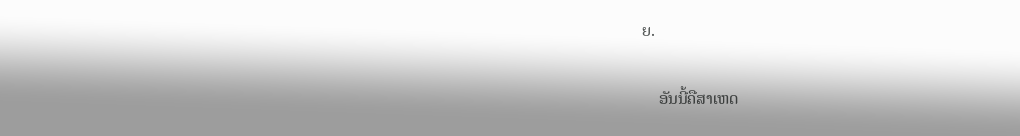ຍ.

    ອັນນີ້ຄືສາເຫດ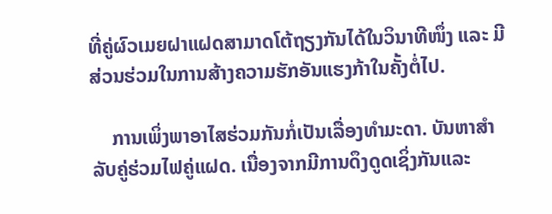ທີ່ຄູ່ຜົວເມຍຝາແຝດສາມາດໂຕ້ຖຽງກັນໄດ້ໃນວິນາທີໜຶ່ງ ແລະ ມີສ່ວນຮ່ວມໃນການສ້າງຄວາມຮັກອັນແຮງກ້າໃນຄັ້ງຕໍ່ໄປ.

    ການເພິ່ງພາອາໄສຮ່ວມກັນກໍ່ເປັນເລື່ອງທຳມະດາ. ບັນຫາສໍາລັບຄູ່ຮ່ວມໄຟຄູ່ແຝດ. ເນື່ອງຈາກມີການດຶງດູດເຊິ່ງກັນແລະ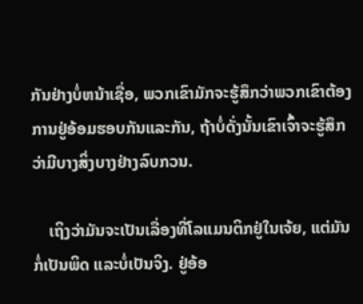ກັນຢ່າງບໍ່ຫນ້າເຊື່ອ, ພວກເຂົາມັກຈະຮູ້ສຶກວ່າພວກເຂົາຕ້ອງການຢູ່ອ້ອມຮອບກັນແລະກັນ, ຖ້າບໍ່ດັ່ງນັ້ນເຂົາເຈົ້າຈະຮູ້ສຶກວ່າມີບາງສິ່ງບາງຢ່າງລົບກວນ.

    ເຖິງວ່າມັນຈະເປັນເລື່ອງທີ່ໂລແມນຕິກຢູ່ໃນເຈ້ຍ, ແຕ່ມັນກໍ່ເປັນພິດ ແລະບໍ່ເປັນຈິງ. ຢູ່ອ້ອ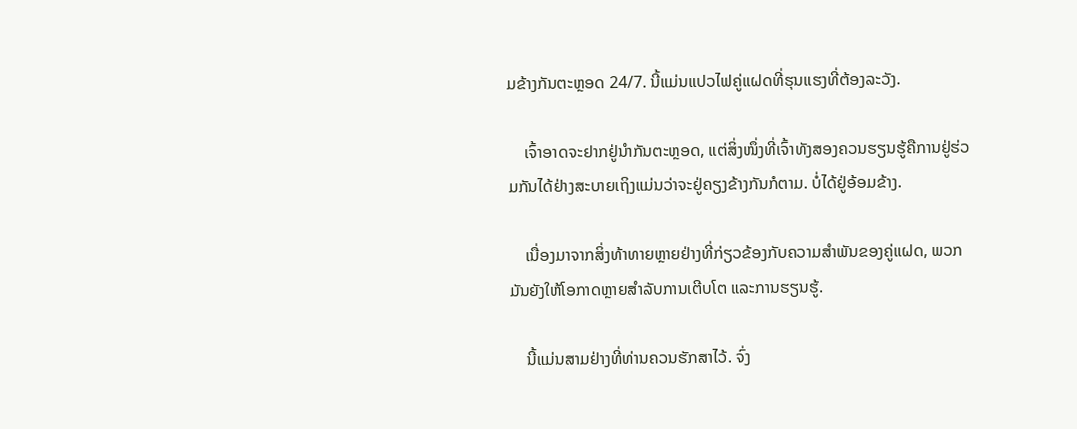ມຂ້າງກັນຕະຫຼອດ 24/7. ນີ້ແມ່ນແປວໄຟຄູ່ແຝດທີ່ຮຸນແຮງທີ່ຕ້ອງລະວັງ.

    ເຈົ້າອາດຈະຢາກຢູ່ນຳກັນຕະຫຼອດ, ແຕ່ສິ່ງໜຶ່ງທີ່ເຈົ້າທັງສອງຄວນຮຽນຮູ້ຄືການຢູ່ຮ່ວມກັນໄດ້ຢ່າງສະບາຍເຖິງແມ່ນວ່າຈະຢູ່ຄຽງຂ້າງກັນກໍຕາມ. ບໍ່ໄດ້ຢູ່ອ້ອມຂ້າງ.

    ເນື່ອງມາຈາກສິ່ງທ້າທາຍຫຼາຍຢ່າງທີ່ກ່ຽວຂ້ອງກັບຄວາມສຳພັນຂອງຄູ່ແຝດ, ພວກມັນຍັງໃຫ້ໂອກາດຫຼາຍສຳລັບການເຕີບໂຕ ແລະການຮຽນຮູ້.

    ນີ້ແມ່ນສາມຢ່າງທີ່ທ່ານຄວນຮັກສາໄວ້. ຈົ່ງ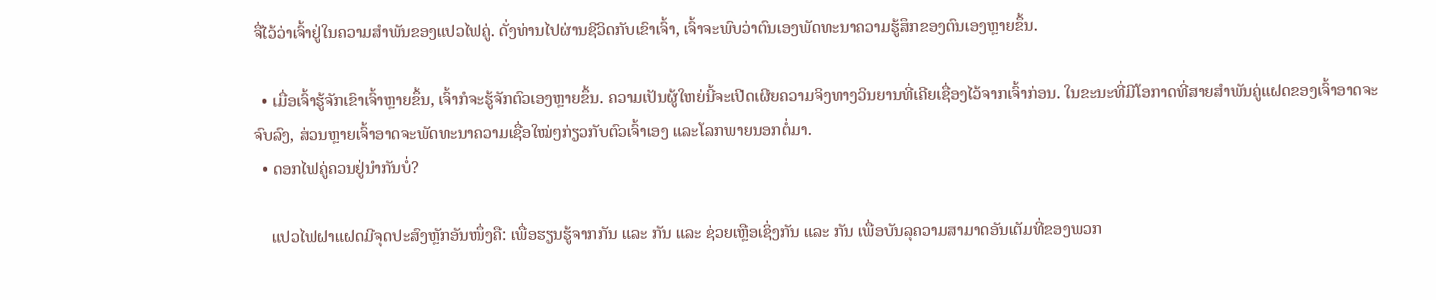ຈື່ໄວ້ວ່າເຈົ້າຢູ່ໃນຄວາມສຳພັນຂອງແປວໄຟຄູ່. ດັ່ງທ່ານໄປຜ່ານຊີວິດກັບເຂົາເຈົ້າ, ເຈົ້າຈະພົບວ່າຕົນເອງພັດທະນາຄວາມຮູ້ສຶກຂອງຕົນເອງຫຼາຍຂຶ້ນ.

  • ເມື່ອເຈົ້າຮູ້ຈັກເຂົາເຈົ້າຫຼາຍຂຶ້ນ, ເຈົ້າກໍຈະຮູ້ຈັກຕົວເອງຫຼາຍຂຶ້ນ. ຄວາມເປັນຜູ້ໃຫຍ່ນີ້ຈະເປີດເຜີຍຄວາມຈິງທາງວິນຍານທີ່ເຄີຍເຊື່ອງໄວ້ຈາກເຈົ້າກ່ອນ. ໃນຂະນະທີ່ມີໂອກາດທີ່ສາຍສຳພັນຄູ່ແຝດຂອງເຈົ້າອາດຈະຈົບລົງ, ສ່ວນຫຼາຍເຈົ້າອາດຈະພັດທະນາຄວາມເຊື່ອໃໝ່ໆກ່ຽວກັບຕົວເຈົ້າເອງ ແລະໂລກພາຍນອກຕໍ່ມາ.
  • ດອກໄຟຄູ່ຄວນຢູ່ນຳກັນບໍ່?

    ແປວໄຟຝາແຝດມີຈຸດປະສົງຫຼັກອັນໜຶ່ງຄື: ເພື່ອຮຽນຮູ້ຈາກກັນ ແລະ ກັນ ແລະ ຊ່ວຍເຫຼືອເຊິ່ງກັນ ແລະ ກັນ ເພື່ອບັນລຸຄວາມສາມາດອັນເຕັມທີ່ຂອງພວກ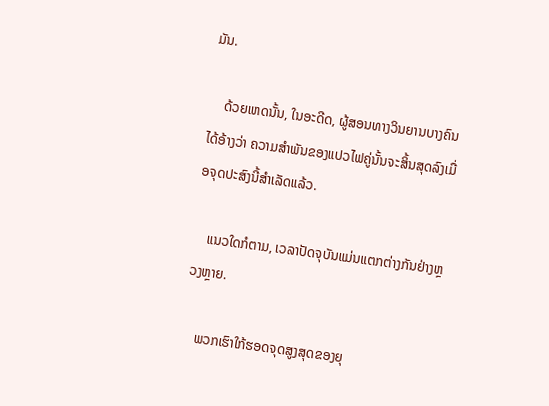ມັນ.

    ດ້ວຍເຫດນັ້ນ, ໃນອະດີດ, ຜູ້ສອນທາງວິນຍານບາງຄົນໄດ້ອ້າງວ່າ ຄວາມສຳພັນຂອງແປວໄຟຄູ່ນັ້ນຈະສິ້ນສຸດລົງເມື່ອຈຸດປະສົງນີ້ສຳເລັດແລ້ວ.

    ແນວໃດກໍຕາມ, ເວລາປັດຈຸບັນແມ່ນແຕກຕ່າງກັນຢ່າງຫຼວງຫຼາຍ.

    ພວກເຮົາໃກ້ຮອດຈຸດສູງສຸດຂອງຍຸ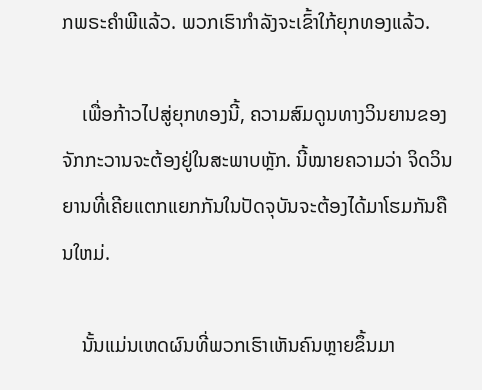ກພຣະຄຳພີແລ້ວ. ພວກເຮົາກຳລັງຈະເຂົ້າໃກ້ຍຸກທອງແລ້ວ.

    ເພື່ອກ້າວໄປສູ່ຍຸກທອງນີ້, ຄວາມສົມດູນທາງວິນຍານຂອງຈັກກະວານຈະຕ້ອງຢູ່ໃນສະພາບຫຼັກ. ນີ້ໝາຍຄວາມວ່າ ຈິດວິນຍານທີ່ເຄີຍແຕກແຍກກັນໃນປັດຈຸບັນຈະຕ້ອງໄດ້ມາໂຮມກັນຄືນໃຫມ່.

    ນັ້ນແມ່ນເຫດຜົນທີ່ພວກເຮົາເຫັນຄົນຫຼາຍຂຶ້ນມາ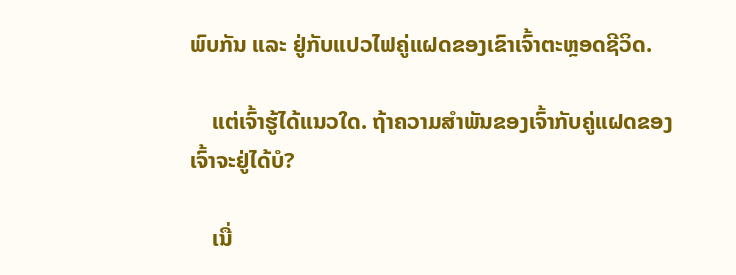ພົບກັນ ແລະ ຢູ່ກັບແປວໄຟຄູ່ແຝດຂອງເຂົາເຈົ້າຕະຫຼອດຊີວິດ.

    ແຕ່ເຈົ້າຮູ້ໄດ້ແນວໃດ. ຖ້າຄວາມສຳພັນຂອງເຈົ້າກັບຄູ່ແຝດຂອງເຈົ້າຈະຢູ່ໄດ້ບໍ?

    ເນື່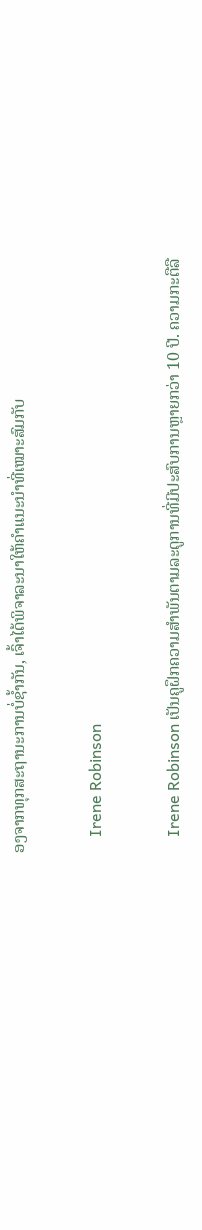ອງຈາກທຸກສະຖານະການບໍ່ຊໍ້າກັນ, ເຈົ້າໄດ້ພິຈາລະນາໃຫ້ຄຳແນະນຳທີ່ເໝາະສົມກັບ

    Irene Robinson

    Irene Robinson ເປັນຄູຝຶກຄວາມສໍາພັນຕາມລະດູການທີ່ມີປະສົບການຫຼາຍກວ່າ 10 ປີ. ຄວາມກະຕືລື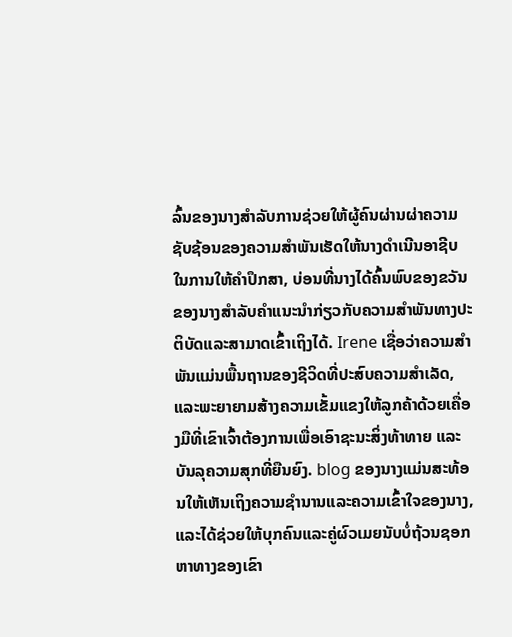ລົ້ນຂອງນາງສໍາລັບການຊ່ວຍໃຫ້ຜູ້ຄົນຜ່ານຜ່າຄວາມຊັບຊ້ອນຂອງຄວາມສໍາພັນເຮັດໃຫ້ນາງດໍາເນີນອາຊີບໃນການໃຫ້ຄໍາປຶກສາ, ບ່ອນທີ່ນາງໄດ້ຄົ້ນພົບຂອງຂວັນຂອງນາງສໍາລັບຄໍາແນະນໍາກ່ຽວກັບຄວາມສໍາພັນທາງປະຕິບັດແລະສາມາດເຂົ້າເຖິງໄດ້. Irene ເຊື່ອວ່າຄວາມສຳພັນແມ່ນພື້ນຖານຂອງຊີວິດທີ່ປະສົບຄວາມສຳເລັດ, ແລະພະຍາຍາມສ້າງຄວາມເຂັ້ມແຂງໃຫ້ລູກຄ້າດ້ວຍເຄື່ອງມືທີ່ເຂົາເຈົ້າຕ້ອງການເພື່ອເອົາຊະນະສິ່ງທ້າທາຍ ແລະ ບັນລຸຄວາມສຸກທີ່ຍືນຍົງ. blog ຂອງນາງແມ່ນສະທ້ອນໃຫ້ເຫັນເຖິງຄວາມຊໍານານແລະຄວາມເຂົ້າໃຈຂອງນາງ, ແລະໄດ້ຊ່ວຍໃຫ້ບຸກຄົນແລະຄູ່ຜົວເມຍນັບບໍ່ຖ້ວນຊອກຫາທາງຂອງເຂົາ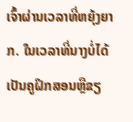ເຈົ້າຜ່ານເວລາທີ່ຫຍຸ້ງຍາກ. ໃນເວລາທີ່ນາງບໍ່ໄດ້ເປັນຄູຝຶກສອນຫຼືຂຽ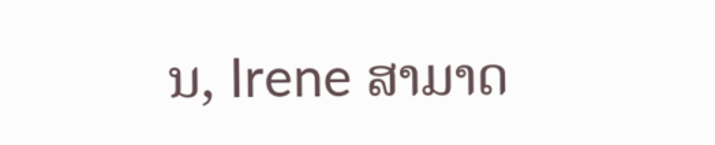ນ, Irene ສາມາດ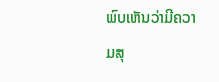ພົບເຫັນວ່າມີຄວາມສຸ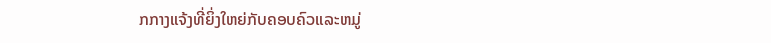ກກາງແຈ້ງທີ່ຍິ່ງໃຫຍ່ກັບຄອບຄົວແລະຫມູ່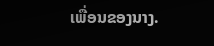ເພື່ອນຂອງນາງ.